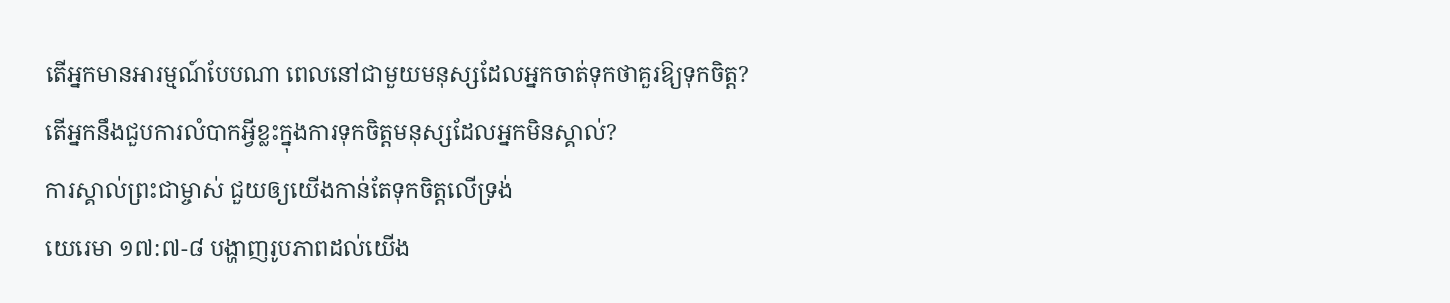តើអ្នកមានអារម្មណ៍បែបណា ពេលនៅជាមួយមនុស្សដែលអ្នកចាត់ទុកថាគួរឱ្យទុកចិត្ត?
តើអ្នកនឹងជួបការលំបាកអ្វីខ្លះក្នុងការទុកចិត្តមនុស្សដែលអ្នកមិនស្គាល់?
ការស្គាល់ព្រះជាម្ចាស់ ជួយឲ្យយើងកាន់តែទុកចិត្ដលើទ្រង់
យេរេមា ១៧:៧-៨ បង្ហាញរូបភាពដល់យើង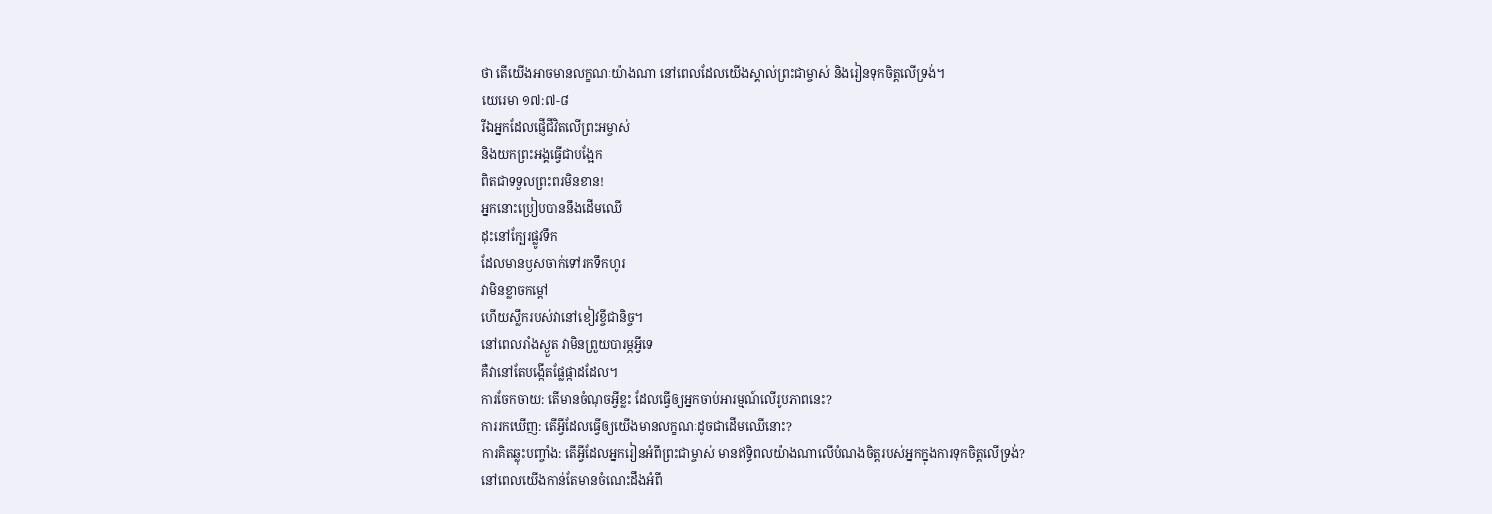ថា តើយើងអាចមានលក្ខណៈយ៉ាងណា នៅពេលដែលយើងស្គាល់ព្រះជាម្ចាស់ និងរៀនទុកចិត្តលើទ្រង់។
យេរេមា ១៧:៧-៨
រីឯអ្នកដែលផ្ញើជីវិតលើព្រះអម្ចាស់
និងយកព្រះអង្គធ្វើជាបង្អែក
ពិតជាទទួលព្រះពរមិនខាន!
អ្នកនោះប្រៀបបាននឹងដើមឈើ
ដុះនៅក្បែរផ្លូវទឹក
ដែលមានឫសចាក់ទៅរកទឹកហូរ
វាមិនខ្លាចកម្ដៅ
ហើយស្លឹករបស់វានៅខៀវខ្ចីជានិច្ច។
នៅពេលរាំងស្ងួត វាមិនព្រួយបារម្ភអ្វីទេ
គឺវានៅតែបង្កើតផ្លែផ្កាដដែល។
ការចែកចាយ: តើមានចំណុចអ្វីខ្លះ ដែលធ្វើឲ្យអ្នកចាប់អារម្មណ៍លើរូបភាពនេះ?
ការរកឃើញ: តើអ្វីដែលធ្វើឲ្យយើងមានលក្ខណៈដូចជាដើមឈើនោះ?
ការគិតឆ្លុះបញ្ចាំង: តើអ្វីដែលអ្នករៀនអំពីព្រះជាម្ចាស់ មានឥទ្ធិពលយ៉ាងណាលើបំណងចិត្តរបស់អ្នកក្នុងការទុកចិត្តលើទ្រង់?
នៅពេលយើងកាន់តែមានចំណេះដឹងអំពី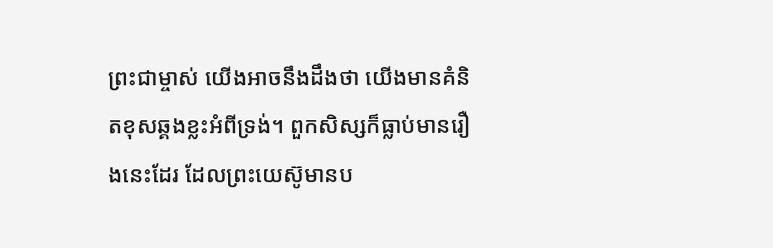ព្រះជាម្ចាស់ យើងអាចនឹងដឹងថា យើងមានគំនិតខុសឆ្គងខ្លះអំពីទ្រង់។ ពួកសិស្សក៏ធ្លាប់មានរឿងនេះដែរ ដែលព្រះយេស៊ូមានប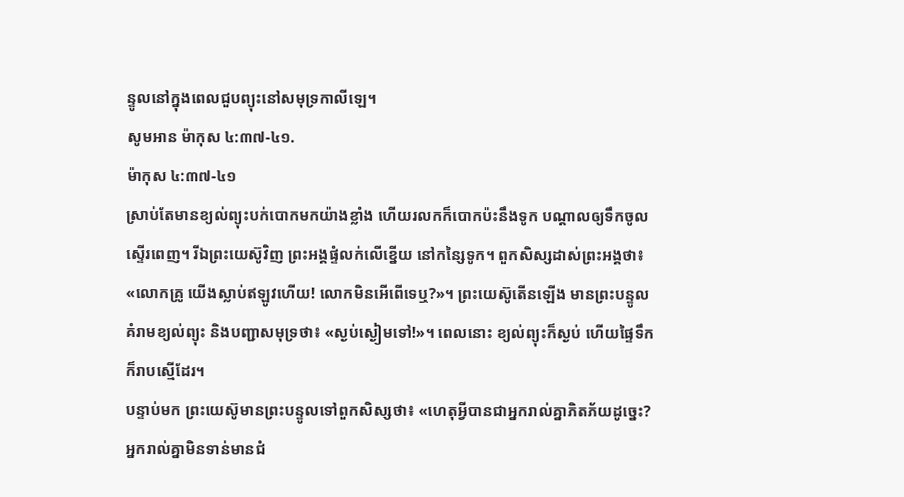ន្ទូលនៅក្នុងពេលជួបព្យុះនៅសមុទ្រកាលីឡេ។
សូមអាន ម៉ាកុស ៤:៣៧-៤១.
ម៉ាកុស ៤:៣៧-៤១
ស្រាប់តែមានខ្យល់ព្យុះបក់បោកមកយ៉ាងខ្លាំង ហើយរលកក៏បោកប៉ះនឹងទូក បណ្ដាលឲ្យទឹកចូលស្ទើរពេញ។ រីឯព្រះយេស៊ូវិញ ព្រះអង្គផ្ទំលក់លើខ្នើយ នៅកន្សៃទូក។ ពួកសិស្សដាស់ព្រះអង្គថា៖ «លោកគ្រូ យើងស្លាប់ឥឡូវហើយ! លោកមិនអើពើទេឬ?»។ ព្រះយេស៊ូតើនឡើង មានព្រះបន្ទូលគំរាមខ្យល់ព្យុះ និងបញ្ជាសមុទ្រថា៖ «ស្ងប់ស្ងៀមទៅ!»។ ពេលនោះ ខ្យល់ព្យុះក៏ស្ងប់ ហើយផ្ទៃទឹកក៏រាបស្មើដែរ។
បន្ទាប់មក ព្រះយេស៊ូមានព្រះបន្ទូលទៅពួកសិស្សថា៖ «ហេតុអ្វីបានជាអ្នករាល់គ្នាភិតភ័យដូច្នេះ? អ្នករាល់គ្នាមិនទាន់មានជំ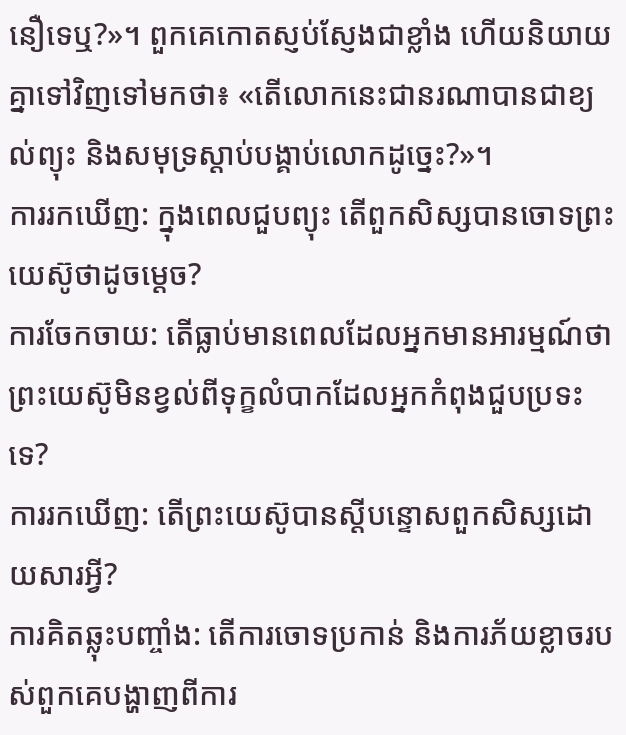នឿទេឬ?»។ ពួកគេកោតស្ញប់ស្ញែងជាខ្លាំង ហើយនិយាយគ្នាទៅវិញទៅមកថា៖ «តើលោកនេះជានរណាបានជាខ្យល់ព្យុះ និងសមុទ្រស្ដាប់បង្គាប់លោកដូច្នេះ?»។
ការរកឃើញ: ក្នុងពេលជួបព្យុះ តើពួកសិស្សបានចោទព្រះយេស៊ូថាដូចម្ដេច?
ការចែកចាយ: តើធ្លាប់មានពេលដែលអ្នកមានអារម្មណ៍ថា ព្រះយេស៊ូមិនខ្វល់ពីទុក្ខលំបាកដែលអ្នកកំពុងជួបប្រទះទេ?
ការរកឃើញ: តើព្រះយេស៊ូបានស្ដីបន្ទោសពួកសិស្សដោយសារអ្វី?
ការគិតឆ្លុះបញ្ចាំង: តើការចោទប្រកាន់ និងការភ័យខ្លាចរបស់ពួកគេបង្ហាញពីការ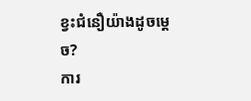ខ្វះជំនឿយ៉ាងដូចម្ដេច?
ការ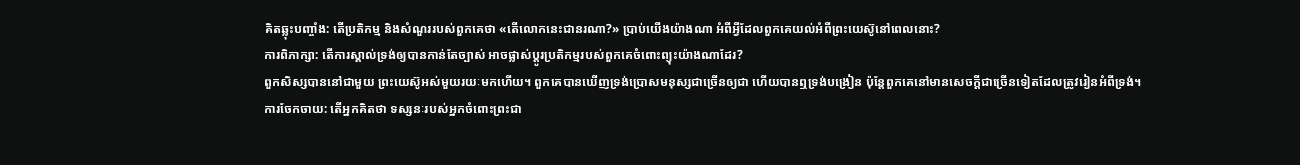គិតឆ្លុះបញ្ចាំង: តើប្រតិកម្ម និងសំណួររបស់ពួកគេថា «តើលោកនេះជានរណា?» ប្រាប់យើងយ៉ាងណា អំពីអ្វីដែលពួកគេយល់អំពីព្រះយេស៊ូនៅពេលនោះ?
ការពិភាក្សា: តើការស្គាល់ទ្រង់ឲ្យបានកាន់តែច្បាស់ អាចផ្លាស់ប្តូរប្រតិកម្មរបស់ពួកគេចំពោះព្យុះយ៉ាងណាដែរ?
ពួកសិស្សបាននៅជាមួយ ព្រះយេស៊ូអស់មួយរយៈមកហើយ។ ពួកគេបានឃើញទ្រង់ប្រោសមនុស្សជាច្រើនឲ្យជា ហើយបានឮទ្រង់បង្រៀន ប៉ុន្តែពួកគេនៅមានសេចក្ដីជាច្រើនទៀតដែលត្រូវរៀនអំពីទ្រង់។
ការចែកចាយ: តើអ្នកគិតថា ទស្សនៈរបស់អ្នកចំពោះព្រះជា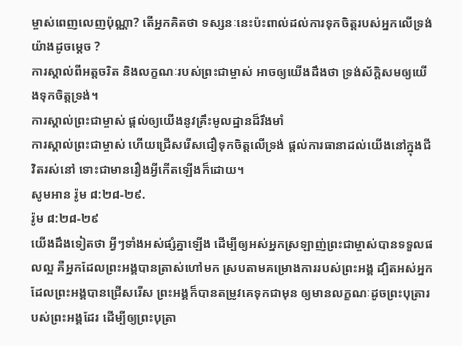ម្ចាស់ពេញលេញប៉ុណ្ណា? តើអ្នកគិតថា ទស្សនៈនេះប៉ះពាល់ដល់ការទុកចិត្តរបស់អ្នកលើទ្រង់យ៉ាងដូចម្ដេច ?
ការស្គាល់ពីអត្តចរិត និងលក្ខណៈរបស់ព្រះជាម្ចាស់ អាចឲ្យយើងដឹងថា ទ្រង់ស័ក្តិសមឲ្យយើងទុកចិត្តទ្រង់។
ការស្គាល់ព្រះជាម្ចាស់ ផ្ដល់ឲ្យយើងនូវគ្រឹះមូលដ្ឋានដ៏រឹងមាំ
ការស្គាល់ព្រះជាម្ចាស់ ហើយជ្រើសរើសជឿទុកចិត្តលើទ្រង់ ផ្តល់ការធានាដល់យើងនៅក្នុងជីវិតរស់នៅ ទោះជាមានរឿងអ្វីកើតឡើងក៏ដោយ។
សូមអាន រ៉ូម ៨:២៨-២៩.
រ៉ូម ៨:២៨-២៩
យើងដឹងទៀតថា អ្វីៗទាំងអស់ផ្សំគ្នាឡើង ដើម្បីឲ្យអស់អ្នកស្រឡាញ់ព្រះជាម្ចាស់បានទទួលផលល្អ គឺអ្នកដែលព្រះអង្គបានត្រាស់ហៅមក ស្របតាមគម្រោងការរបស់ព្រះអង្គ ដ្បិតអស់អ្នកដែលព្រះអង្គបានជ្រើសរើស ព្រះអង្គក៏បានតម្រូវគេទុកជាមុន ឲ្យមានលក្ខណៈដូចព្រះបុត្រារបស់ព្រះអង្គដែរ ដើម្បីឲ្យព្រះបុត្រា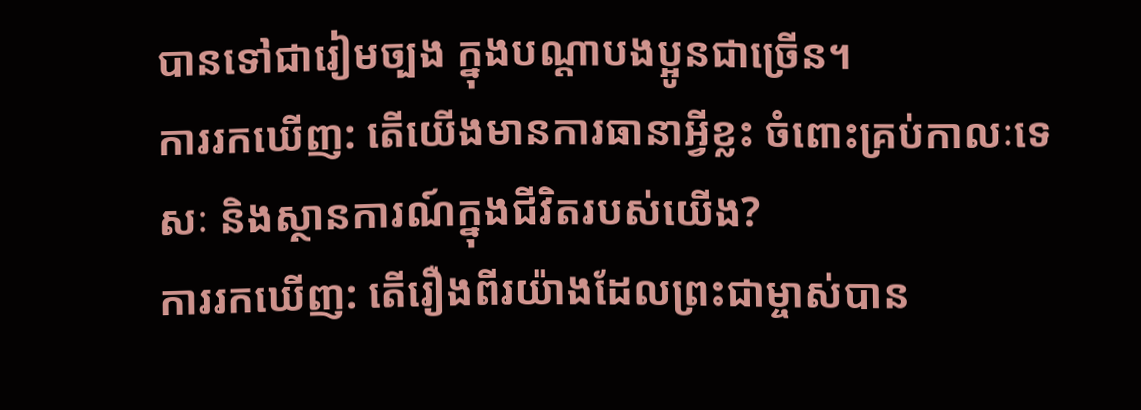បានទៅជារៀមច្បង ក្នុងបណ្ដាបងប្អូនជាច្រើន។
ការរកឃើញ: តើយើងមានការធានាអ្វីខ្លះ ចំពោះគ្រប់កាលៈទេសៈ និងស្ថានការណ៍ក្នុងជីវិតរបស់យើង?
ការរកឃើញ: តើរឿងពីរយ៉ាងដែលព្រះជាម្ចាស់បាន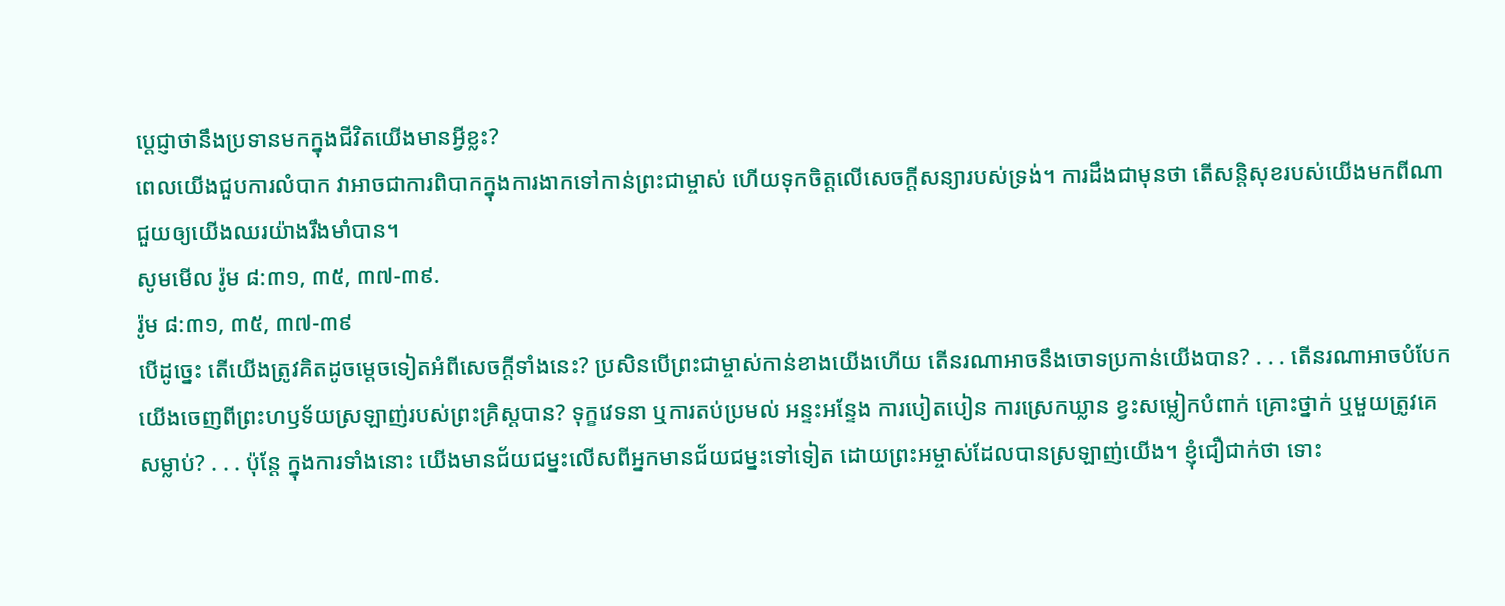ប្ដេជ្ញាថានឹងប្រទានមកក្នុងជីវិតយើងមានអ្វីខ្លះ?
ពេលយើងជួបការលំបាក វាអាចជាការពិបាកក្នុងការងាកទៅកាន់ព្រះជាម្ចាស់ ហើយទុកចិត្តលើសេចក្ដីសន្យារបស់ទ្រង់។ ការដឹងជាមុនថា តើសន្តិសុខរបស់យើងមកពីណា ជួយឲ្យយើងឈរយ៉ាងរឹងមាំបាន។
សូមមើល រ៉ូម ៨:៣១, ៣៥, ៣៧-៣៩.
រ៉ូម ៨:៣១, ៣៥, ៣៧-៣៩
បើដូច្នេះ តើយើងត្រូវគិតដូចម្ដេចទៀតអំពីសេចក្ដីទាំងនេះ? ប្រសិនបើព្រះជាម្ចាស់កាន់ខាងយើងហើយ តើនរណាអាចនឹងចោទប្រកាន់យើងបាន? . . . តើនរណាអាចបំបែកយើងចេញពីព្រះហឫទ័យស្រឡាញ់របស់ព្រះគ្រិស្តបាន? ទុក្ខវេទនា ឬការតប់ប្រមល់ អន្ទះអន្ទែង ការបៀតបៀន ការស្រេកឃ្លាន ខ្វះសម្លៀកបំពាក់ គ្រោះថ្នាក់ ឬមួយត្រូវគេសម្លាប់? . . . ប៉ុន្តែ ក្នុងការទាំងនោះ យើងមានជ័យជម្នះលើសពីអ្នកមានជ័យជម្នះទៅទៀត ដោយព្រះអម្ចាស់ដែលបានស្រឡាញ់យើង។ ខ្ញុំជឿជាក់ថា ទោះ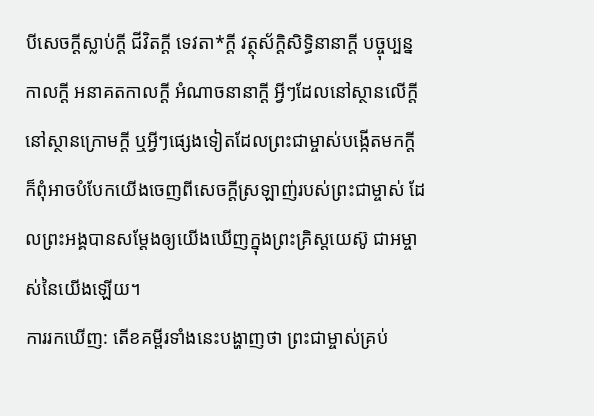បីសេចក្ដីស្លាប់ក្ដី ជីវិតក្ដី ទេវតា*ក្ដី វត្ថុស័ក្ដិសិទ្ធិនានាក្ដី បច្ចុប្បន្នកាលក្ដី អនាគតកាលក្ដី អំណាចនានាក្ដី អ្វីៗដែលនៅស្ថានលើក្តី នៅស្ថានក្រោមក្តី ឬអ្វីៗផ្សេងទៀតដែលព្រះជាម្ចាស់បង្កើតមកក្តី ក៏ពុំអាចបំបែកយើងចេញពីសេចក្ដីស្រឡាញ់របស់ព្រះជាម្ចាស់ ដែលព្រះអង្គបានសម្តែងឲ្យយើងឃើញក្នុងព្រះគ្រិស្តយេស៊ូ ជាអម្ចាស់នៃយើងឡើយ។
ការរកឃើញ: តើខគម្ពីរទាំងនេះបង្ហាញថា ព្រះជាម្ចាស់គ្រប់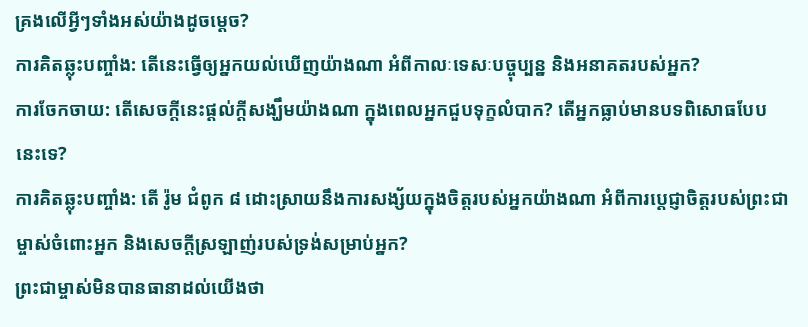គ្រងលើអ្វីៗទាំងអស់យ៉ាងដូចម្ដេច?
ការគិតឆ្លុះបញ្ចាំង: តើនេះធ្វើឲ្យអ្នកយល់ឃើញយ៉ាងណា អំពីកាលៈទេសៈបច្ចុប្បន្ន និងអនាគតរបស់អ្នក?
ការចែកចាយ: តើសេចក្ដីនេះផ្ដល់ក្ដីសង្ឃឹមយ៉ាងណា ក្នុងពេលអ្នកជួបទុក្ខលំបាក? តើអ្នកធ្លាប់មានបទពិសោធបែបនេះទេ?
ការគិតឆ្លុះបញ្ចាំង: តើ រ៉ូម ជំពូក ៨ ដោះស្រាយនឹងការសង្ស័យក្នុងចិត្តរបស់អ្នកយ៉ាងណា អំពីការប្ដេជ្ញាចិត្តរបស់ព្រះជាម្ចាស់ចំពោះអ្នក និងសេចក្ដីស្រឡាញ់របស់ទ្រង់សម្រាប់អ្នក?
ព្រះជាម្ចាស់មិនបានធានាដល់យើងថា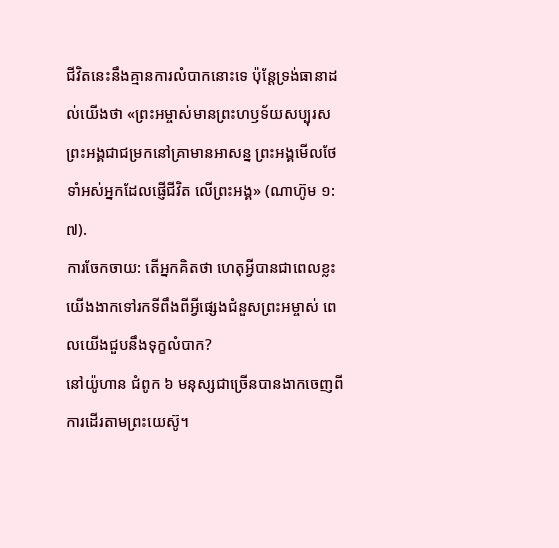ជីវិតនេះនឹងគ្មានការលំបាកនោះទេ ប៉ុន្តែទ្រង់ធានាដល់យើងថា «ព្រះអម្ចាស់មានព្រះហឫទ័យសប្បុរស ព្រះអង្គជាជម្រកនៅគ្រាមានអាសន្ន ព្រះអង្គមើលថែទាំអស់អ្នកដែលផ្ញើជីវិត លើព្រះអង្គ» (ណាហ៊ូម ១:៧).
ការចែកចាយ: តើអ្នកគិតថា ហេតុអ្វីបានជាពេលខ្លះយើងងាកទៅរកទីពឹងពីអ្វីផ្សេងជំនួសព្រះអម្ចាស់ ពេលយើងជួបនឹងទុក្ខលំបាក?
នៅយ៉ូហាន ជំពូក ៦ មនុស្សជាច្រើនបានងាកចេញពីការដើរតាមព្រះយេស៊ូ។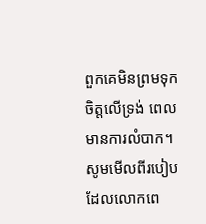ពួកគេមិនព្រមទុកចិត្តលើទ្រង់ ពេលមានការលំបាក។ សូមមើលពីរបៀបដែលលោកពេ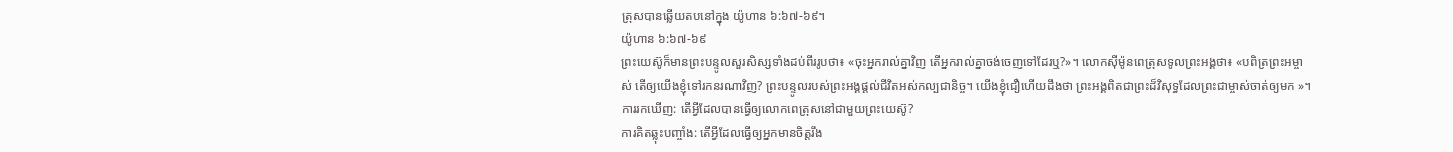ត្រុសបានឆ្លើយតបនៅក្នុង យ៉ូហាន ៦:៦៧-៦៩។
យ៉ូហាន ៦:៦៧-៦៩
ព្រះយេស៊ូក៏មានព្រះបន្ទូលសួរសិស្សទាំងដប់ពីររូបថា៖ «ចុះអ្នករាល់គ្នាវិញ តើអ្នករាល់គ្នាចង់ចេញទៅដែរឬ?»។ លោកស៊ីម៉ូនពេត្រុសទូលព្រះអង្គថា៖ «បពិត្រព្រះអម្ចាស់ តើឲ្យយើងខ្ញុំទៅរកនរណាវិញ? ព្រះបន្ទូលរបស់ព្រះអង្គផ្ដល់ជីវិតអស់កល្បជានិច្ច។ យើងខ្ញុំជឿហើយដឹងថា ព្រះអង្គពិតជាព្រះដ៏វិសុទ្ធដែលព្រះជាម្ចាស់ចាត់ឲ្យមក »។
ការរកឃើញ: តើអ្វីដែលបានធ្វើឲ្យលោកពេត្រុសនៅជាមួយព្រះយេស៊ូ?
ការគិតឆ្លុះបញ្ចាំង: តើអ្វីដែលធ្វើឲ្យអ្នកមានចិត្តរឹង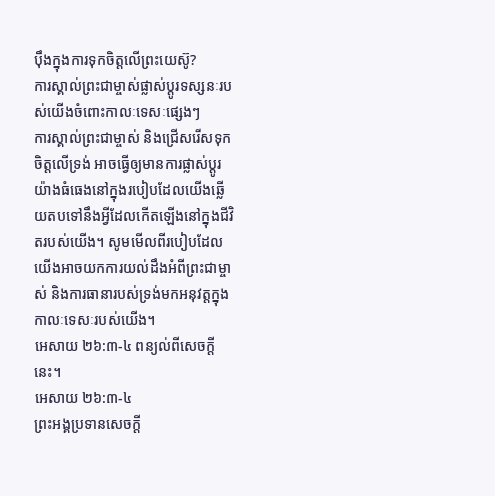ប៉ឹងក្នុងការទុកចិត្តលើព្រះយេស៊ូ?
ការស្គាល់ព្រះជាម្ចាស់ផ្លាស់ប្ដូរទស្សនៈរបស់យើងចំពោះកាលៈទេសៈផ្សេងៗ
ការស្គាល់ព្រះជាម្ចាស់ និងជ្រើសរើសទុកចិត្តលើទ្រង់ អាចធ្វើឲ្យមានការផ្លាស់ប្តូរយ៉ាងធំធេងនៅក្នុងរបៀបដែលយើងឆ្លើយតបទៅនឹងអ្វីដែលកើតឡើងនៅក្នុងជីវិតរបស់យើង។ សូមមើលពីរបៀបដែលយើងអាចយកការយល់ដឹងអំពីព្រះជាម្ចាស់ និងការធានារបស់ទ្រង់មកអនុវត្តក្នុងកាលៈទេសៈរបស់យើង។
អេសាយ ២៦:៣-៤ ពន្យល់ពីសេចក្ដីនេះ។
អេសាយ ២៦:៣-៤
ព្រះអង្គប្រទានសេចក្ដី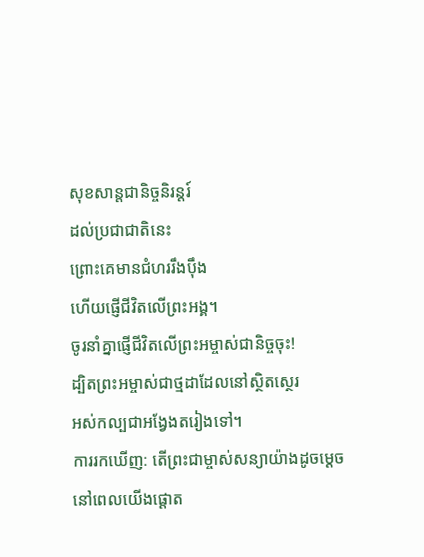សុខសាន្តជានិច្ចនិរន្តរ៍
ដល់ប្រជាជាតិនេះ
ព្រោះគេមានជំហររឹងប៉ឹង
ហើយផ្ញើជីវិតលើព្រះអង្គ។
ចូរនាំគ្នាផ្ញើជីវិតលើព្រះអម្ចាស់ជានិច្ចចុះ!
ដ្បិតព្រះអម្ចាស់ជាថ្មដាដែលនៅស្ថិតស្ថេរ
អស់កល្បជាអង្វែងតរៀងទៅ។
ការរកឃើញ: តើព្រះជាម្ចាស់សន្យាយ៉ាងដូចម្ដេច នៅពេលយើងផ្ដោត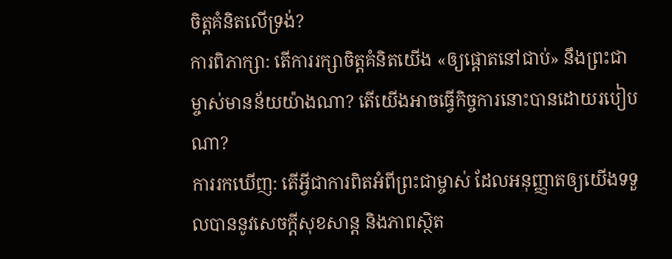ចិត្តគំនិតលើទ្រង់?
ការពិភាក្សា: តើការរក្សាចិត្តគំនិតយើង «ឲ្យផ្ដោតនៅជាប់» នឹងព្រះជាម្ចាស់មានន័យយ៉ាងណា? តើយើងអាចធ្វើកិច្ចការនោះបានដោយរបៀបណា?
ការរកឃើញ: តើអ្វីជាការពិតអំពីព្រះជាម្ចាស់ ដែលអនុញ្ញាតឲ្យយើងទទួលបាននូវសេចក្ដីសុខសាន្ដ និងភាពស្ថិត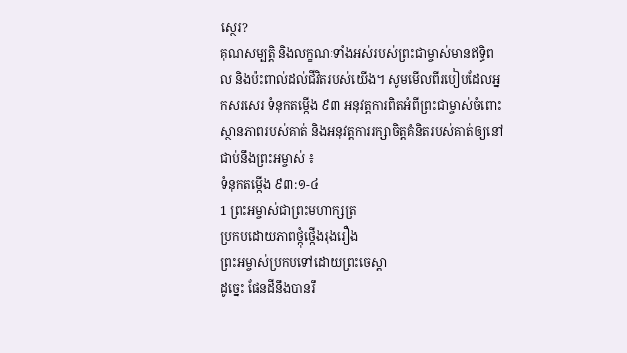ស្ថេរ?
គុណសម្បត្តិ និងលក្ខណៈទាំងអស់របស់ព្រះជាម្ចាស់មានឥទ្ធិពល និងប៉ះពាល់ដល់ជីវិតរបស់យើង។ សូមមើលពីរបៀបដែលអ្នកសរសេរ ទំនុកតម្កើង ៩៣ អនុវត្តការពិតអំពីព្រះជាម្ចាស់ចំពោះស្ថានភាពរបស់គាត់ និងអនុវត្តការរក្សាចិត្តគំនិតរបស់គាត់ឲ្យនៅជាប់នឹងព្រះអម្ចាស់ ៖
ទំនុកតម្កើង ៩៣:១-៤
1 ព្រះអម្ចាស់ជាព្រះមហាក្សត្រ
ប្រកបដោយភាពថ្កុំថ្កើងរុងរឿង
ព្រះអម្ចាស់ប្រកបទៅដោយព្រះចេស្ដា
ដូច្នេះ ផែនដីនឹងបានរឹ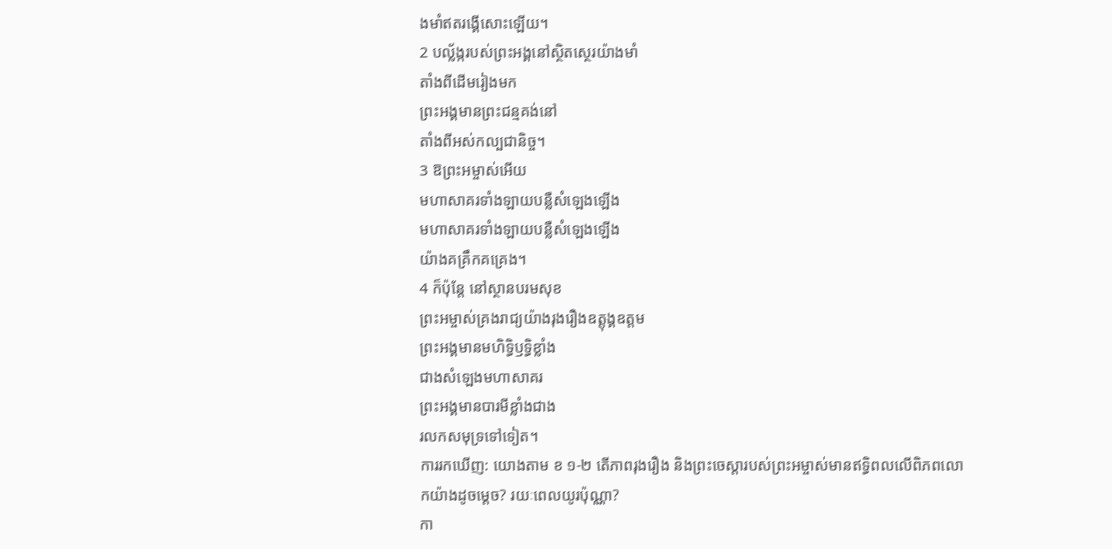ងមាំឥតរង្គើសោះឡើយ។
2 បល្ល័ង្ករបស់ព្រះអង្គនៅស្ថិតស្ថេរយ៉ាងមាំ
តាំងពីដើមរៀងមក
ព្រះអង្គមានព្រះជន្មគង់នៅ
តាំងពីអស់កល្បជានិច្ច។
3 ឱព្រះអម្ចាស់អើយ
មហាសាគរទាំងឡាយបន្លឺសំឡេងឡើង
មហាសាគរទាំងឡាយបន្លឺសំឡេងឡើង
យ៉ាងគគ្រឹកគគ្រេង។
4 ក៏ប៉ុន្តែ នៅស្ថានបរមសុខ
ព្រះអម្ចាស់គ្រងរាជ្យយ៉ាងរុងរឿងឧត្ដុង្គឧត្ដម
ព្រះអង្គមានមហិទ្ធិឫទ្ធិខ្លាំង
ជាងសំឡេងមហាសាគរ
ព្រះអង្គមានបារមីខ្លាំងជាង
រលកសមុទ្រទៅទៀត។
ការរកឃើញ: យោងតាម ខ ១-២ តើភាពរុងរឿង និងព្រះចេស្ដារបស់ព្រះអម្ចាស់មានឥទ្ធិពលលើពិភពលោកយ៉ាងដូចម្ដេច? រយៈពេលយូរប៉ុណ្ណា?
កា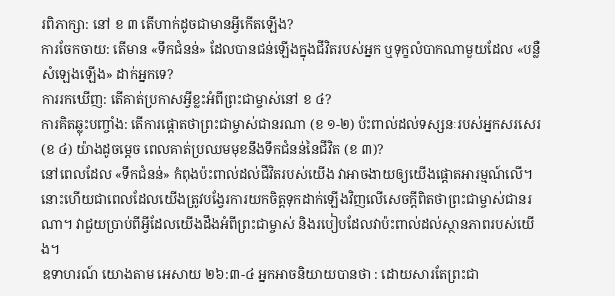រពិភាក្សា: នៅ ខ ៣ តើហាក់ដូចជាមានអ្វីកើតឡើង?
ការចែកចាយ: តើមាន «ទឹកជំនន់» ដែលបានជន់ឡើងក្នុងជីវិតរបស់អ្នក ឬទុក្ខលំបាកណាមួយដែល «បន្លឺសំឡេងឡើង» ដាក់អ្នកទេ?
ការរកឃើញ: តើគាត់ប្រកាសអ្វីខ្លះអំពីព្រះជាម្ចាស់នៅ ខ ៤?
ការគិតឆ្លុះបញ្ចាំង: តើការផ្ដោតថាព្រះជាម្ចាស់ជានរណា (ខ ១-២) ប៉ះពាល់ដល់ទស្សនៈរបស់អ្នកសរសេរ (ខ ៤) យ៉ាងដូចម្ដេច ពេលគាត់ប្រឈមមុខនឹងទឹកជំនន់នៃជីវិត (ខ ៣)?
នៅពេលដែល «ទឹកជំនន់» កំពុងប៉ះពាល់ដល់ជីវិតរបស់យើង វាអាចងាយឲ្យយើងផ្ដោតអារម្មណ៍លើ។ នោះហើយជាពេលដែលយើងត្រូវបង្វែរការយកចិត្តទុកដាក់ឡើងវិញលើសេចក្ដីពិតថាព្រះជាម្ចាស់ជានរណា។ វាជួយប្រាប់ពីអ្វីដែលយើងដឹងអំពីព្រះជាម្ចាស់ និងរបៀបដែលវាប៉ះពាល់ដល់ស្ថានភាពរបស់យើង។
ឧទាហរណ៍ យោងតាម អេសាយ ២៦:៣-៤ អ្នកអាចនិយាយបានថា : ដោយសារតែព្រះជា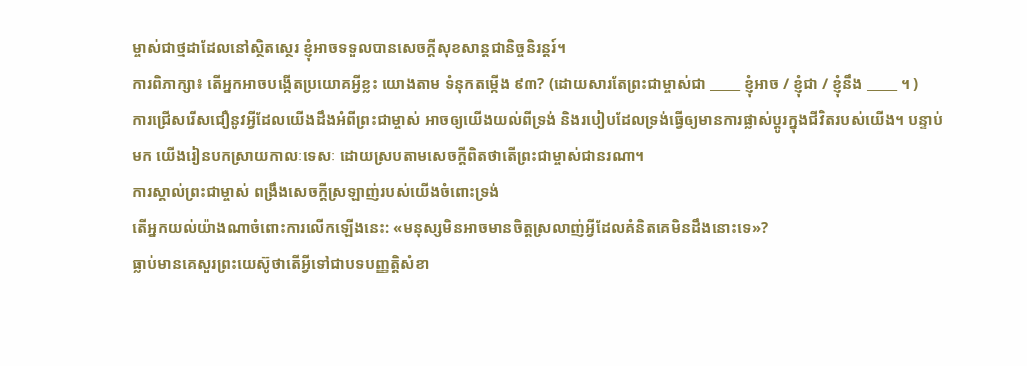ម្ចាស់ជាថ្មដាដែលនៅស្ថិតស្ថេរ ខ្ញុំអាចទទួលបានសេចក្ដីសុខសាន្ដជានិច្ចនិរន្តរ៍។
ការពិភាក្សា៖ តើអ្នកអាចបង្កើតប្រយោគអ្វីខ្លះ យោងតាម ទំនុកតម្កើង ៩៣? (ដោយសារតែព្រះជាម្ចាស់ជា _____ ខ្ញុំអាច / ខ្ញុំជា / ខ្ញុំនឹង _____ ។ )
ការជ្រើសរើសជឿនូវអ្វីដែលយើងដឹងអំពីព្រះជាម្ចាស់ អាចឲ្យយើងយល់ពីទ្រង់ និងរបៀបដែលទ្រង់ធ្វើឲ្យមានការផ្លាស់ប្តូរក្នុងជីវិតរបស់យើង។ បន្ទាប់មក យើងរៀនបកស្រាយកាលៈទេសៈ ដោយស្របតាមសេចក្ដីពិតថាតើព្រះជាម្ចាស់ជានរណា។
ការស្គាល់ព្រះជាម្ចាស់ ពង្រឹងសេចក្តីស្រឡាញ់របស់យើងចំពោះទ្រង់
តើអ្នកយល់យ៉ាងណាចំពោះការលើកឡើងនេះ: «មនុស្សមិនអាចមានចិត្តស្រលាញ់អ្វីដែលគំនិតគេមិនដឹងនោះទេ»?
ធ្លាប់មានគេសួរព្រះយេស៊ូថាតើអ្វីទៅជាបទបញ្ញត្តិសំខា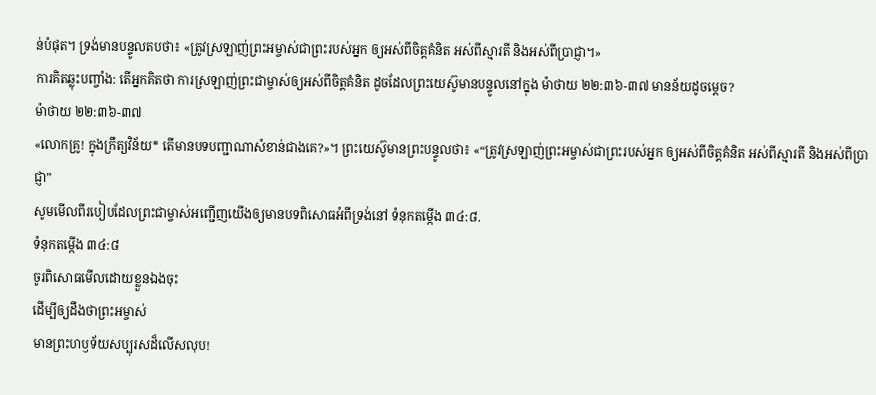ន់បំផុត។ ទ្រង់មានបន្ទូលតបថា៖ «ត្រូវស្រឡាញ់ព្រះអម្ចាស់ជាព្រះរបស់អ្នក ឲ្យអស់ពីចិត្តគំនិត អស់ពីស្មារតី និងអស់ពីប្រាជ្ញា។»
ការគិតឆ្លុះបញ្ចាំង: តើអ្នកគិតថា ការស្រឡាញ់ព្រះជាម្ចាស់ឲ្យអស់ពីចិត្តគំនិត ដូចដែលព្រះយេស៊ូមានបន្ទូលនៅក្នុង ម៉ាថាយ ២២:៣៦-៣៧ មានន័យដូចម្ដេច?
ម៉ាថាយ ២២:៣៦-៣៧
«លោកគ្រូ! ក្នុងក្រឹត្យវិន័យ* តើមានបទបញ្ជាណាសំខាន់ជាងគេ?»។ ព្រះយេស៊ូមានព្រះបន្ទូលថា៖ «“ត្រូវស្រឡាញ់ព្រះអម្ចាស់ជាព្រះរបស់អ្នក ឲ្យអស់ពីចិត្តគំនិត អស់ពីស្មារតី និងអស់ពីប្រាជ្ញា”
សូមមើលពីរបៀបដែលព្រះជាម្ចាស់អញ្ជើញយើងឲ្យមានបទពិសោធអំពីទ្រង់នៅ ទំនុកតម្កើង ៣៤:៨.
ទំនុកតម្កើង ៣៤:៨
ចូរពិសោធមើលដោយខ្លួនឯងចុះ
ដើម្បីឲ្យដឹងថាព្រះអម្ចាស់
មានព្រះហឫទ័យសប្បុរសដ៏លើសលុប!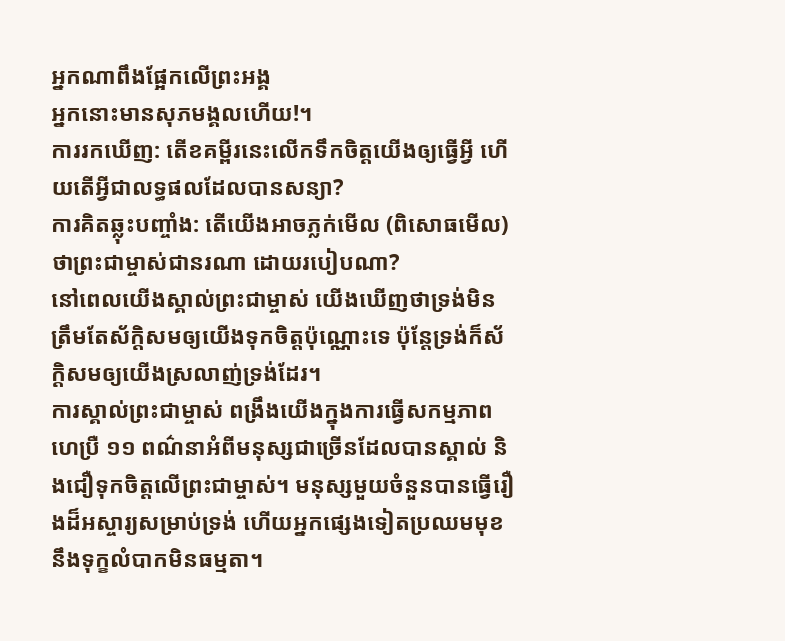អ្នកណាពឹងផ្អែកលើព្រះអង្គ
អ្នកនោះមានសុភមង្គលហើយ!។
ការរកឃើញ: តើខគម្ពីរនេះលើកទឹកចិត្តយើងឲ្យធ្វើអ្វី ហើយតើអ្វីជាលទ្ធផលដែលបានសន្យា?
ការគិតឆ្លុះបញ្ចាំង: តើយើងអាចភ្លក់មើល (ពិសោធមើល) ថាព្រះជាម្ចាស់ជានរណា ដោយរបៀបណា?
នៅពេលយើងស្គាល់ព្រះជាម្ចាស់ យើងឃើញថាទ្រង់មិនត្រឹមតែស័ក្តិសមឲ្យយើងទុកចិត្តប៉ុណ្ណោះទេ ប៉ុន្តែទ្រង់ក៏ស័ក្ដិសមឲ្យយើងស្រលាញ់ទ្រង់ដែរ។
ការស្គាល់ព្រះជាម្ចាស់ ពង្រឹងយើងក្នុងការធ្វើសកម្មភាព
ហេប្រឺ ១១ ពណ៌នាអំពីមនុស្សជាច្រើនដែលបានស្គាល់ និងជឿទុកចិត្តលើព្រះជាម្ចាស់។ មនុស្សមួយចំនួនបានធ្វើរឿងដ៏អស្ចារ្យសម្រាប់ទ្រង់ ហើយអ្នកផ្សេងទៀតប្រឈមមុខនឹងទុក្ខលំបាកមិនធម្មតា។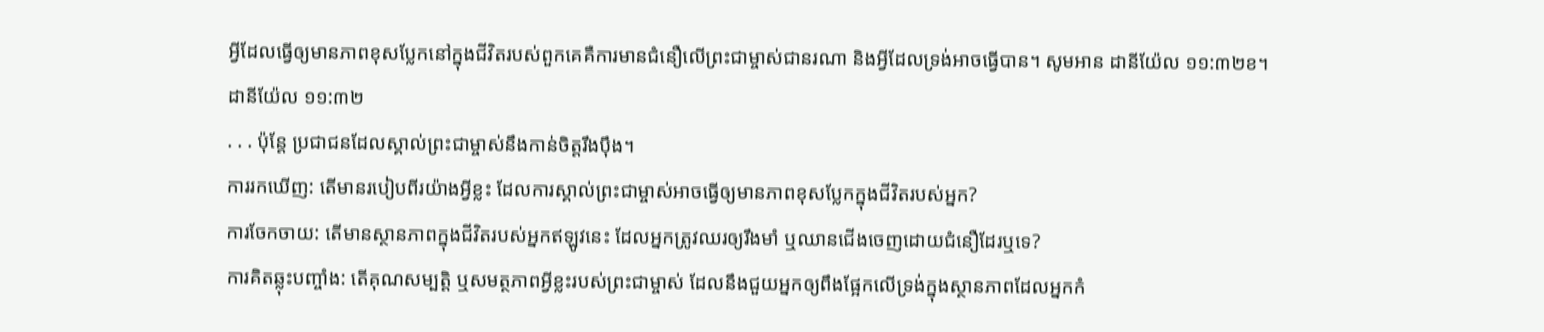អ្វីដែលធ្វើឲ្យមានភាពខុសប្លែកនៅក្នុងជីវិតរបស់ពួកគេគឺការមានជំនឿលើព្រះជាម្ចាស់ជានរណា និងអ្វីដែលទ្រង់អាចធ្វើបាន។ សូមអាន ដានីយ៉ែល ១១:៣២ខ។
ដានីយ៉ែល ១១:៣២
. . . ប៉ុន្តែ ប្រជាជនដែលស្គាល់ព្រះជាម្ចាស់នឹងកាន់ចិត្តរឹងប៉ឹង។
ការរកឃើញ: តើមានរបៀបពីរយ៉ាងអ្វីខ្លះ ដែលការស្គាល់ព្រះជាម្ចាស់អាចធ្វើឲ្យមានភាពខុសប្លែកក្នុងជីវិតរបស់អ្នក?
ការចែកចាយ: តើមានស្ថានភាពក្នុងជីវិតរបស់អ្នកឥឡូវនេះ ដែលអ្នកត្រូវឈរឲ្យរឹងមាំ ឬឈានជើងចេញដោយជំនឿដែរឬទេ?
ការគិតឆ្លុះបញ្ចាំង: តើគុណសម្បត្ដិ ឬសមត្ថភាពអ្វីខ្លះរបស់ព្រះជាម្ចាស់ ដែលនឹងជួយអ្នកឲ្យពឹងផ្អែកលើទ្រង់ក្នុងស្ថានភាពដែលអ្នកកំ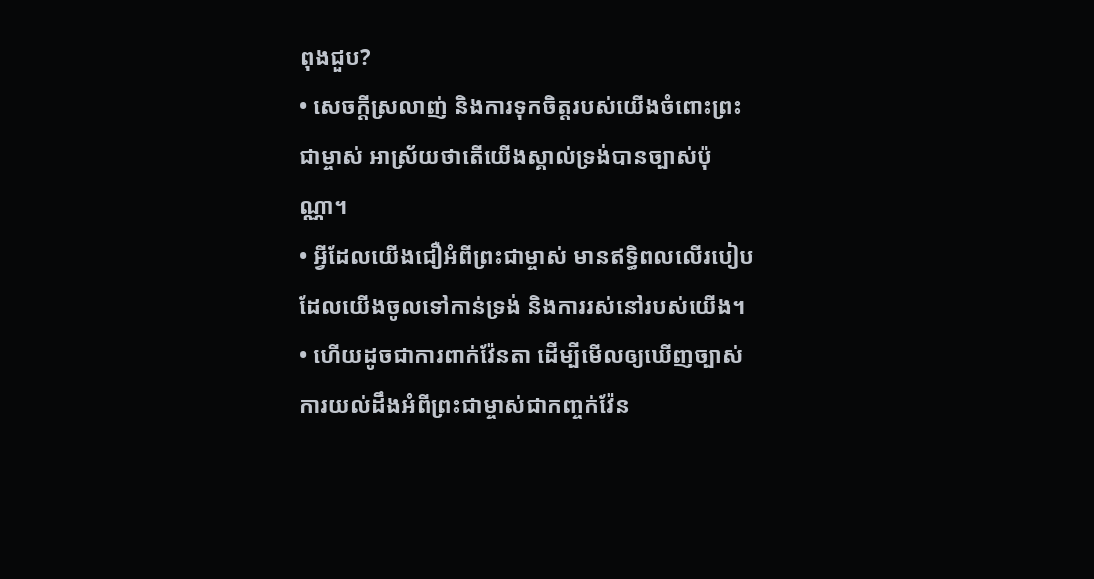ពុងជួប?
• សេចក្ដីស្រលាញ់ និងការទុកចិត្តរបស់យើងចំពោះព្រះជាម្ចាស់ អាស្រ័យថាតើយើងស្គាល់ទ្រង់បានច្បាស់ប៉ុណ្ណា។
• អ្វីដែលយើងជឿអំពីព្រះជាម្ចាស់ មានឥទ្ធិពលលើរបៀបដែលយើងចូលទៅកាន់ទ្រង់ និងការរស់នៅរបស់យើង។
• ហើយដូចជាការពាក់វ៉ែនតា ដើម្បីមើលឲ្យឃើញច្បាស់ ការយល់ដឹងអំពីព្រះជាម្ចាស់ជាកញ្ចក់វ៉ែន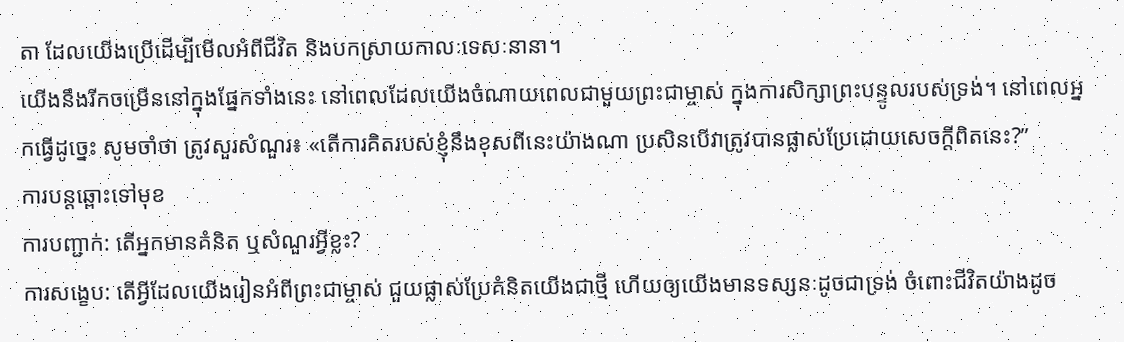តា ដែលយើងប្រើដើម្បីមើលអំពីជីវិត និងបកស្រាយកាលៈទេសៈនានា។
យើងនឹងរីកចម្រើននៅក្នុងផ្នែកទាំងនេះ នៅពេលដែលយើងចំណាយពេលជាមួយព្រះជាម្ចាស់ ក្នុងការសិក្សាព្រះបន្ទូលរបស់ទ្រង់។ នៅពេលអ្នកធ្វើដូច្នេះ សូមចាំថា ត្រូវសួរសំណួរ៖ «តើការគិតរបស់ខ្ញុំនឹងខុសពីនេះយ៉ាងណា ប្រសិនបើវាត្រូវបានផ្លាស់ប្រែដោយសេចក្ដីពិតនេះ?”
ការបន្តឆ្ពោះទៅមុខ
ការបញ្ជាក់: តើអ្នកមានគំនិត ឬសំណួរអ្វីខ្លះ?
ការសង្ខេប: តើអ្វីដែលយើងរៀនអំពីព្រះជាម្ចាស់ ជួយផ្លាស់ប្រែគំនិតយើងជាថ្មី ហើយឲ្យយើងមានទស្សនៈដូចជាទ្រង់ ចំពោះជីវិតយ៉ាងដូច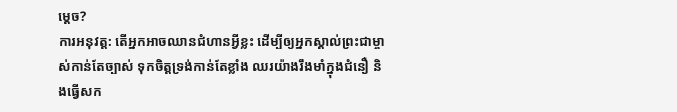ម្ដេច?
ការអនុវត្ត: តើអ្នកអាចឈានជំហានអ្វីខ្លះ ដើម្បីឲ្យអ្នកស្គាល់ព្រះជាម្ចាស់កាន់តែច្បាស់ ទុកចិត្តទ្រង់កាន់តែខ្លាំង ឈរយ៉ាងរឹងមាំក្នុងជំនឿ និងធ្វើសក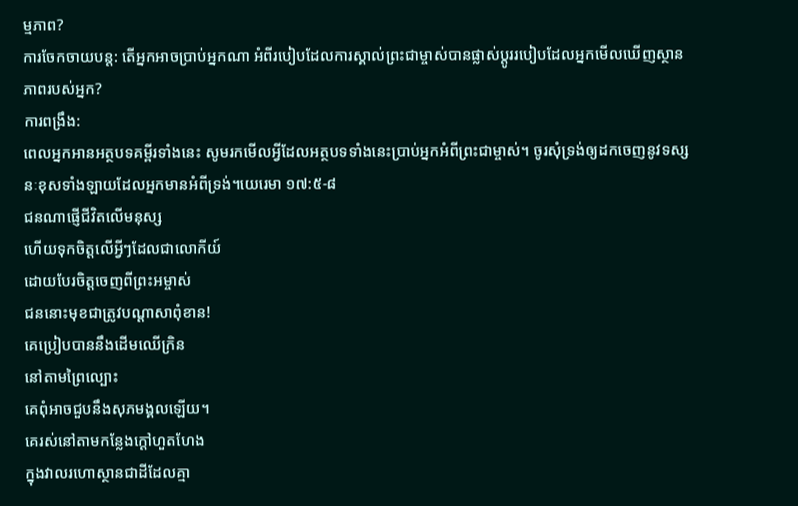ម្មភាព?
ការចែកចាយបន្ត: តើអ្នកអាចប្រាប់អ្នកណា អំពីរបៀបដែលការស្គាល់ព្រះជាម្ចាស់បានផ្លាស់ប្តូររបៀបដែលអ្នកមើលឃើញស្ថានភាពរបស់អ្នក?
ការពង្រឹង:
ពេលអ្នកអានអត្ថបទគម្ពីរទាំងនេះ សូមរកមើលអ្វីដែលអត្ថបទទាំងនេះប្រាប់អ្នកអំពីព្រះជាម្ចាស់។ ចូរសុំទ្រង់ឲ្យដកចេញនូវទស្សនៈខុសទាំងឡាយដែលអ្នកមានអំពីទ្រង់។យេរេមា ១៧:៥-៨
ជនណាផ្ញើជីវិតលើមនុស្ស
ហើយទុកចិត្តលើអ្វីៗដែលជាលោកីយ៍
ដោយបែរចិត្តចេញពីព្រះអម្ចាស់
ជននោះមុខជាត្រូវបណ្ដាសាពុំខាន!
គេប្រៀបបាននឹងដើមឈើក្រិន
នៅតាមព្រៃល្បោះ
គេពុំអាចជួបនឹងសុភមង្គលឡើយ។
គេរស់នៅតាមកន្លែងក្ដៅហួតហែង
ក្នុងវាលរហោស្ថានជាដីដែលគ្មា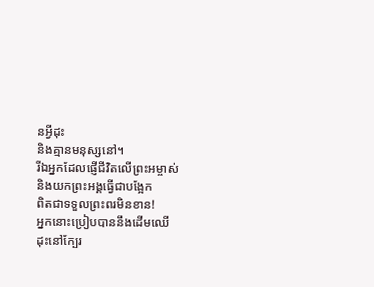នអ្វីដុះ
និងគ្មានមនុស្សនៅ។
រីឯអ្នកដែលផ្ញើជីវិតលើព្រះអម្ចាស់
និងយកព្រះអង្គធ្វើជាបង្អែក
ពិតជាទទួលព្រះពរមិនខាន!
អ្នកនោះប្រៀបបាននឹងដើមឈើ
ដុះនៅក្បែរ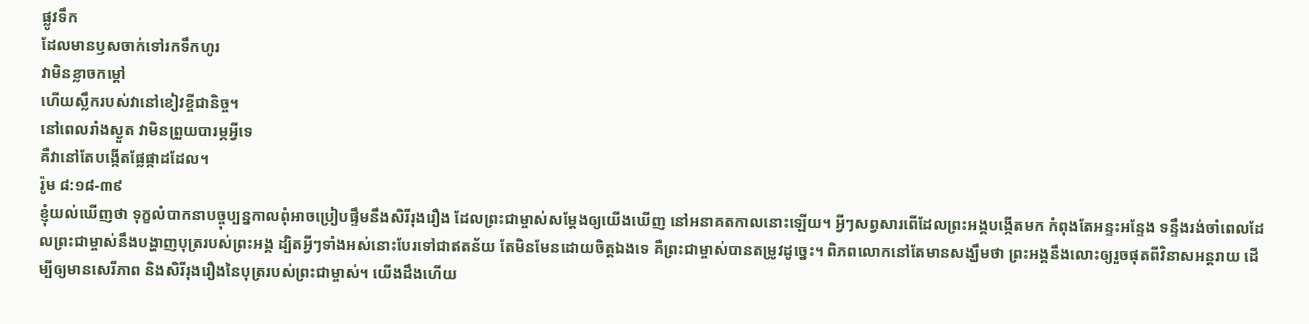ផ្លូវទឹក
ដែលមានឫសចាក់ទៅរកទឹកហូរ
វាមិនខ្លាចកម្ដៅ
ហើយស្លឹករបស់វានៅខៀវខ្ចីជានិច្ច។
នៅពេលរាំងស្ងួត វាមិនព្រួយបារម្ភអ្វីទេ
គឺវានៅតែបង្កើតផ្លែផ្កាដដែល។
រ៉ូម ៨:១៨-៣៩
ខ្ញុំយល់ឃើញថា ទុក្ខលំបាកនាបច្ចុប្បន្នកាលពុំអាចប្រៀបផ្ទឹមនឹងសិរីរុងរឿង ដែលព្រះជាម្ចាស់សម្តែងឲ្យយើងឃើញ នៅអនាគតកាលនោះឡើយ។ អ្វីៗសព្វសារពើដែលព្រះអង្គបង្កើតមក កំពុងតែអន្ទះអន្ទែង ទន្ទឹងរង់ចាំពេលដែលព្រះជាម្ចាស់នឹងបង្ហាញបុត្ររបស់ព្រះអង្គ ដ្បិតអ្វីៗទាំងអស់នោះបែរទៅជាឥតន័យ តែមិនមែនដោយចិត្តឯងទេ គឺព្រះជាម្ចាស់បានតម្រូវដូច្នេះ។ ពិភពលោកនៅតែមានសង្ឃឹមថា ព្រះអង្គនឹងលោះឲ្យរួចផុតពីវិនាសអន្តរាយ ដើម្បីឲ្យមានសេរីភាព និងសិរីរុងរឿងនៃបុត្ររបស់ព្រះជាម្ចាស់។ យើងដឹងហើយ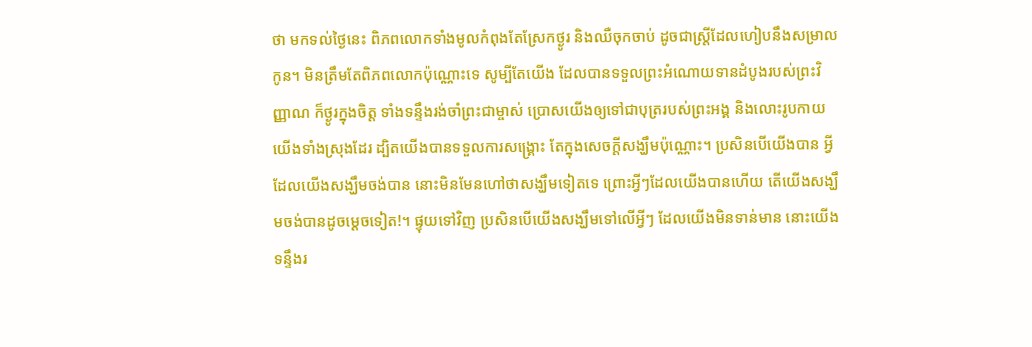ថា មកទល់ថ្ងៃនេះ ពិភពលោកទាំងមូលកំពុងតែស្រែកថ្ងូរ និងឈឺចុកចាប់ ដូចជាស្ត្រីដែលហៀបនឹងសម្រាលកូន។ មិនត្រឹមតែពិភពលោកប៉ុណ្ណោះទេ សូម្បីតែយើង ដែលបានទទួលព្រះអំណោយទានដំបូងរបស់ព្រះវិញ្ញាណ ក៏ថ្ងូរក្នុងចិត្ត ទាំងទន្ទឹងរង់ចាំព្រះជាម្ចាស់ ប្រោសយើងឲ្យទៅជាបុត្ររបស់ព្រះអង្គ និងលោះរូបកាយយើងទាំងស្រុងដែរ ដ្បិតយើងបានទទួលការសង្គ្រោះ តែក្នុងសេចក្ដីសង្ឃឹមប៉ុណ្ណោះ។ ប្រសិនបើយើងបាន អ្វីដែលយើងសង្ឃឹមចង់បាន នោះមិនមែនហៅថាសង្ឃឹមទៀតទេ ព្រោះអ្វីៗដែលយើងបានហើយ តើយើងសង្ឃឹមចង់បានដូចម្ដេចទៀត!។ ផ្ទុយទៅវិញ ប្រសិនបើយើងសង្ឃឹមទៅលើអ្វីៗ ដែលយើងមិនទាន់មាន នោះយើងទន្ទឹងរ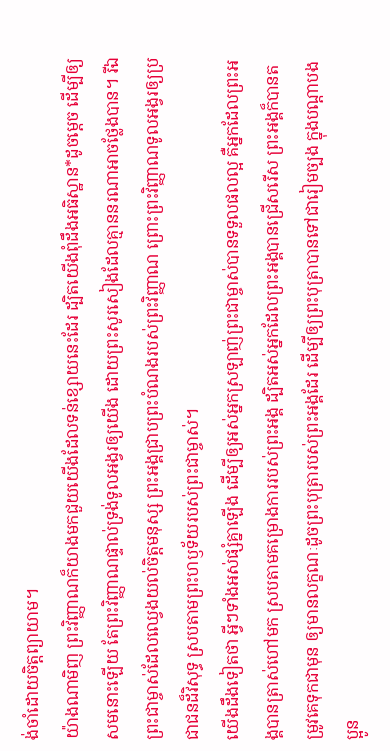ង់ចាំដោយចិត្តព្យាយាម។
យ៉ាងណាមិញ ព្រះវិញ្ញាណក៏យាងមកជួយយើងដែលទន់ខ្សោយនេះដែរ ដ្បិតយើងពុំដឹងអធិស្ឋាន*ដូចម្ដេច ដើម្បីឲ្យសមនោះឡើយ តែព្រះវិញ្ញាណផ្ទាល់ទ្រង់ទូលអង្វរឲ្យយើង ដោយព្រះសូរសៀងដែលគ្មាននរណាអាចថ្លែងបាន។ រីឯព្រះជាម្ចាស់ដែលឈ្វេងយល់ចិត្តមនុស្ស ព្រះអង្គជ្រាបព្រះបំណងរបស់ព្រះវិញ្ញាណ ព្រោះព្រះវិញ្ញាណទូលអង្វរឲ្យប្រជាជនដ៏វិសុទ្ធ ស្របតាមព្រះហឫទ័យរបស់ព្រះជាម្ចាស់។
យើងដឹងទៀតថា អ្វីៗទាំងអស់ផ្សំគ្នាឡើង ដើម្បីឲ្យអស់អ្នកស្រឡាញ់ព្រះជាម្ចាស់បានទទួលផលល្អ គឺអ្នកដែលព្រះអង្គបានត្រាស់ហៅមក ស្របតាមគម្រោងការរបស់ព្រះអង្គ ដ្បិតអស់អ្នកដែលព្រះអង្គបានជ្រើសរើស ព្រះអង្គក៏បានតម្រូវគេទុកជាមុន ឲ្យមានលក្ខណៈដូចព្រះបុត្រារបស់ព្រះអង្គដែរ ដើម្បីឲ្យព្រះបុត្រាបានទៅជារៀមច្បង ក្នុងបណ្ដាបងប្អូន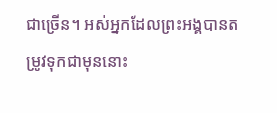ជាច្រើន។ អស់អ្នកដែលព្រះអង្គបានតម្រូវទុកជាមុននោះ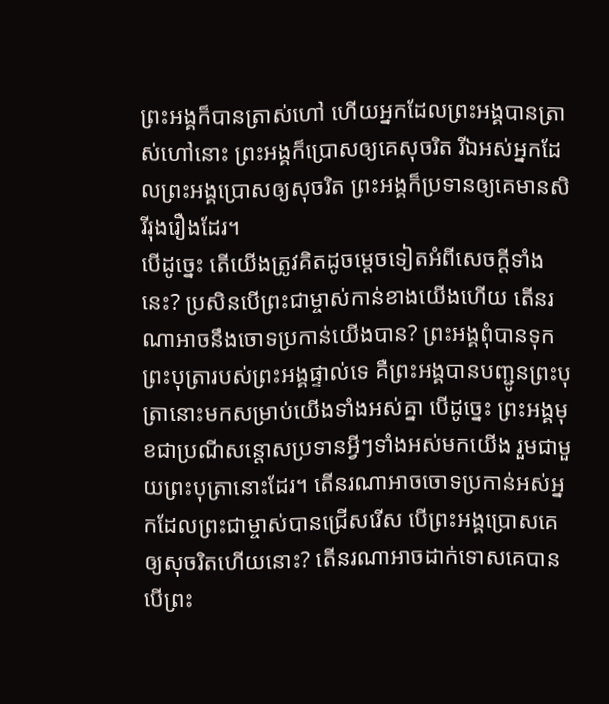ព្រះអង្គក៏បានត្រាស់ហៅ ហើយអ្នកដែលព្រះអង្គបានត្រាស់ហៅនោះ ព្រះអង្គក៏ប្រោសឲ្យគេសុចរិត រីឯអស់អ្នកដែលព្រះអង្គប្រោសឲ្យសុចរិត ព្រះអង្គក៏ប្រទានឲ្យគេមានសិរីរុងរឿងដែរ។
បើដូច្នេះ តើយើងត្រូវគិតដូចម្ដេចទៀតអំពីសេចក្ដីទាំងនេះ? ប្រសិនបើព្រះជាម្ចាស់កាន់ខាងយើងហើយ តើនរណាអាចនឹងចោទប្រកាន់យើងបាន? ព្រះអង្គពុំបានទុកព្រះបុត្រារបស់ព្រះអង្គផ្ទាល់ទេ គឺព្រះអង្គបានបញ្ជូនព្រះបុត្រានោះមកសម្រាប់យើងទាំងអស់គ្នា បើដូច្នេះ ព្រះអង្គមុខជាប្រណីសន្ដោសប្រទានអ្វីៗទាំងអស់មកយើង រួមជាមួយព្រះបុត្រានោះដែរ។ តើនរណាអាចចោទប្រកាន់អស់អ្នកដែលព្រះជាម្ចាស់បានជ្រើសរើស បើព្រះអង្គប្រោសគេឲ្យសុចរិតហើយនោះ? តើនរណាអាចដាក់ទោសគេបាន បើព្រះ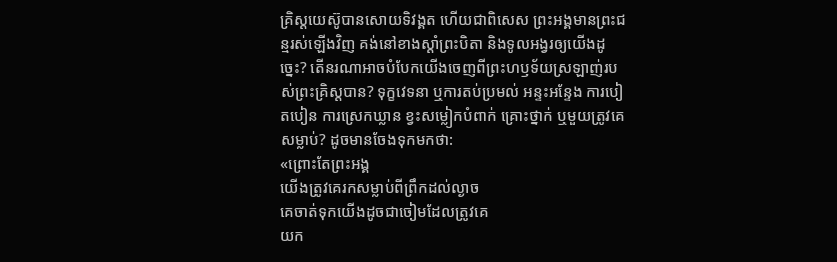គ្រិស្តយេស៊ូបានសោយទិវង្គត ហើយជាពិសេស ព្រះអង្គមានព្រះជន្មរស់ឡើងវិញ គង់នៅខាងស្ដាំព្រះបិតា និងទូលអង្វរឲ្យយើងដូច្នេះ? តើនរណាអាចបំបែកយើងចេញពីព្រះហឫទ័យស្រឡាញ់របស់ព្រះគ្រិស្តបាន? ទុក្ខវេទនា ឬការតប់ប្រមល់ អន្ទះអន្ទែង ការបៀតបៀន ការស្រេកឃ្លាន ខ្វះសម្លៀកបំពាក់ គ្រោះថ្នាក់ ឬមួយត្រូវគេសម្លាប់? ដូចមានចែងទុកមកថា:
«ព្រោះតែព្រះអង្គ
យើងត្រូវគេរកសម្លាប់ពីព្រឹកដល់ល្ងាច
គេចាត់ទុកយើងដូចជាចៀមដែលត្រូវគេ
យក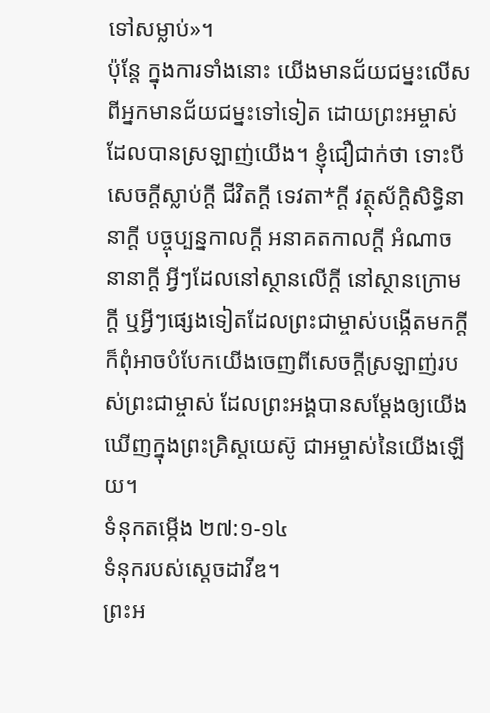ទៅសម្លាប់»។
ប៉ុន្តែ ក្នុងការទាំងនោះ យើងមានជ័យជម្នះលើសពីអ្នកមានជ័យជម្នះទៅទៀត ដោយព្រះអម្ចាស់ដែលបានស្រឡាញ់យើង។ ខ្ញុំជឿជាក់ថា ទោះបីសេចក្ដីស្លាប់ក្ដី ជីវិតក្ដី ទេវតា*ក្ដី វត្ថុស័ក្ដិសិទ្ធិនានាក្ដី បច្ចុប្បន្នកាលក្ដី អនាគតកាលក្ដី អំណាចនានាក្ដី អ្វីៗដែលនៅស្ថានលើក្តី នៅស្ថានក្រោមក្តី ឬអ្វីៗផ្សេងទៀតដែលព្រះជាម្ចាស់បង្កើតមកក្តី ក៏ពុំអាចបំបែកយើងចេញពីសេចក្ដីស្រឡាញ់របស់ព្រះជាម្ចាស់ ដែលព្រះអង្គបានសម្តែងឲ្យយើងឃើញក្នុងព្រះគ្រិស្តយេស៊ូ ជាអម្ចាស់នៃយើងឡើយ។
ទំនុកតម្កើង ២៧:១-១៤
ទំនុករបស់ស្ដេចដាវីឌ។
ព្រះអ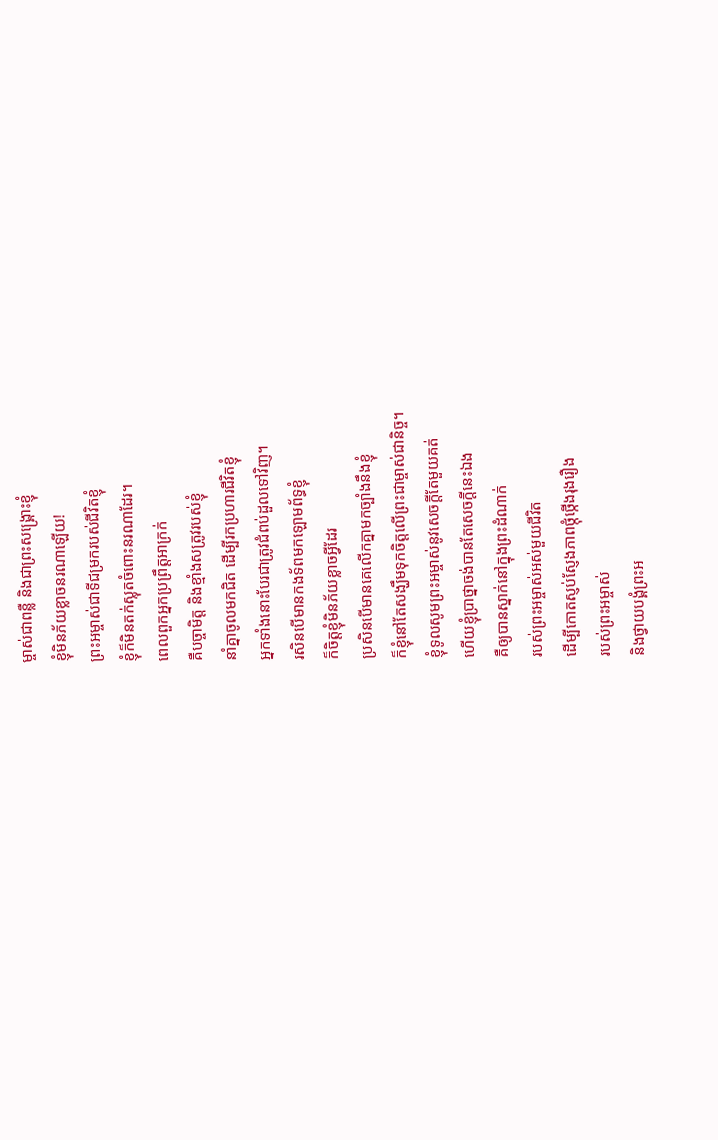ម្ចាស់ជាពន្លឺ និងជាព្រះសង្គ្រោះខ្ញុំ
ខ្ញុំមិនភ័យខ្លាចនរណាឡើយ!
ព្រះអម្ចាស់ជាទីជម្រករបស់ជីវិតខ្ញុំ
ខ្ញុំក៏មិនតក់ស្លុតចំពោះនរណាដែរ។
ពេលពួកអ្នកប្រព្រឹត្តអាក្រក់
គឺបច្ចាមិត្ត និងខ្មាំងសត្រូវរបស់ខ្ញុំ
នាំគ្នាចូលមកជិត ដើម្បីរកប្រហារជីវិតខ្ញុំ
អ្នកទាំងនោះបែរជាត្រូវជំពប់ដួលទៅវិញ។
រសិនបើមានកងទ័ពមកឡោមព័ទ្ធខ្ញុំ
ក៏ចិត្តខ្ញុំមិនភ័យខ្លាចអ្វីដែរ
ប្រសិនបើមានគេលើកគ្នាមកច្បាំងនឹងខ្ញុំ
ក៏ខ្ញុំនៅតែសង្ឃឹមទុកចិត្តលើព្រះជាម្ចាស់ជានិច្ច។
ខ្ញុំទូលសូមព្រះអម្ចាស់នូវសេចក្ដីតែមួយគត់
ហើយខ្ញុំប្រាថ្នាចង់បានតែសេចក្ដីនេះឯង
គឺឲ្យបានស្នាក់នៅក្នុងព្រះដំណាក់
របស់ព្រះអម្ចាស់អស់មួយជីវិត
ដើម្បីកោតស្ញប់ស្ញែងភាពថ្កុំថ្កើងរុងរឿង
របស់ព្រះអម្ចាស់
និងថ្វាយបង្គំព្រះអ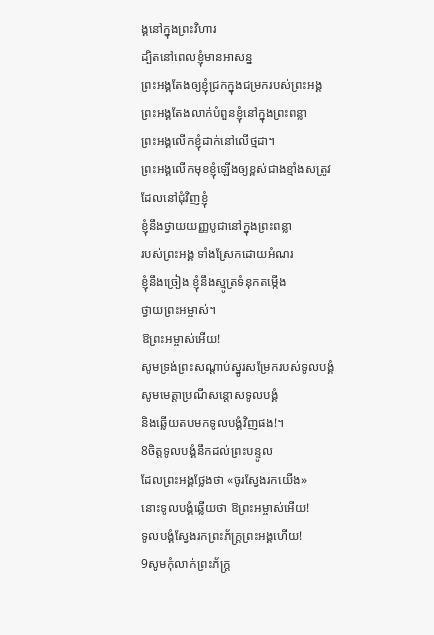ង្គនៅក្នុងព្រះវិហារ
ដ្បិតនៅពេលខ្ញុំមានអាសន្ន
ព្រះអង្គតែងឲ្យខ្ញុំជ្រកក្នុងជម្រករបស់ព្រះអង្គ
ព្រះអង្គតែងលាក់បំពួនខ្ញុំនៅក្នុងព្រះពន្លា
ព្រះអង្គលើកខ្ញុំដាក់នៅលើថ្មដា។
ព្រះអង្គលើកមុខខ្ញុំឡើងឲ្យខ្ពស់ជាងខ្មាំងសត្រូវ
ដែលនៅជុំវិញខ្ញុំ
ខ្ញុំនឹងថ្វាយយញ្ញបូជានៅក្នុងព្រះពន្លា
របស់ព្រះអង្គ ទាំងស្រែកដោយអំណរ
ខ្ញុំនឹងច្រៀង ខ្ញុំនឹងស្មូត្រទំនុកតម្កើង
ថ្វាយព្រះអម្ចាស់។
ឱព្រះអម្ចាស់អើយ!
សូមទ្រង់ព្រះសណ្ដាប់ស្នូរសម្រែករបស់ទូលបង្គំ
សូមមេត្តាប្រណីសន្ដោសទូលបង្គំ
និងឆ្លើយតបមកទូលបង្គំវិញផង!។
8ចិត្តទូលបង្គំនឹកដល់ព្រះបន្ទូល
ដែលព្រះអង្គថ្លែងថា «ចូរស្វែងរកយើង»
នោះទូលបង្គំឆ្លើយថា ឱព្រះអម្ចាស់អើយ!
ទូលបង្គំស្វែងរកព្រះភ័ក្ត្រព្រះអង្គហើយ!
9សូមកុំលាក់ព្រះភ័ក្ត្រ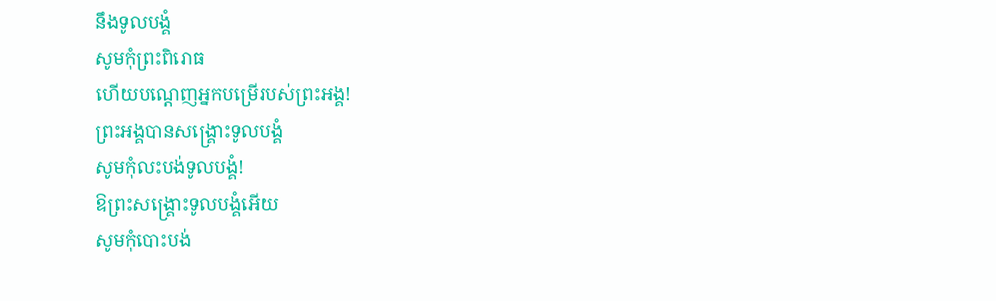នឹងទូលបង្គំ
សូមកុំព្រះពិរោធ
ហើយបណ្តេញអ្នកបម្រើរបស់ព្រះអង្គ!
ព្រះអង្គបានសង្គ្រោះទូលបង្គំ
សូមកុំលះបង់ទូលបង្គំ!
ឱព្រះសង្គ្រោះទូលបង្គំអើយ
សូមកុំបោះបង់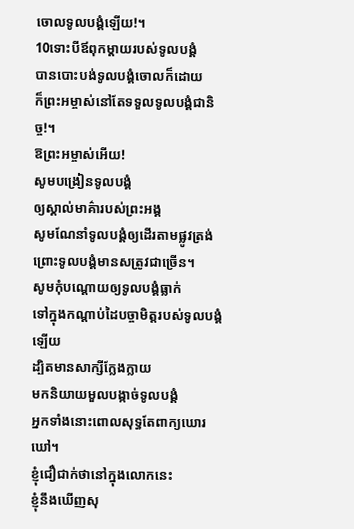ចោលទូលបង្គំឡើយ!។
10ទោះបីឪពុកម្ដាយរបស់ទូលបង្គំ
បានបោះបង់ទូលបង្គំចោលក៏ដោយ
ក៏ព្រះអម្ចាស់នៅតែទទួលទូលបង្គំជានិច្ច!។
ឱព្រះអម្ចាស់អើយ!
សូមបង្រៀនទូលបង្គំ
ឲ្យស្គាល់មាគ៌ារបស់ព្រះអង្គ
សូមណែនាំទូលបង្គំឲ្យដើរតាមផ្លូវត្រង់
ព្រោះទូលបង្គំមានសត្រូវជាច្រើន។
សូមកុំបណ្តោយឲ្យទូលបង្គំធ្លាក់
ទៅក្នុងកណ្ដាប់ដៃបច្ចាមិត្តរបស់ទូលបង្គំឡើយ
ដ្បិតមានសាក្សីក្លែងក្លាយ
មកនិយាយមួលបង្កាច់ទូលបង្គំ
អ្នកទាំងនោះពោលសុទ្ធតែពាក្យឃោរឃៅ។
ខ្ញុំជឿជាក់ថានៅក្នុងលោកនេះ
ខ្ញុំនឹងឃើញសុ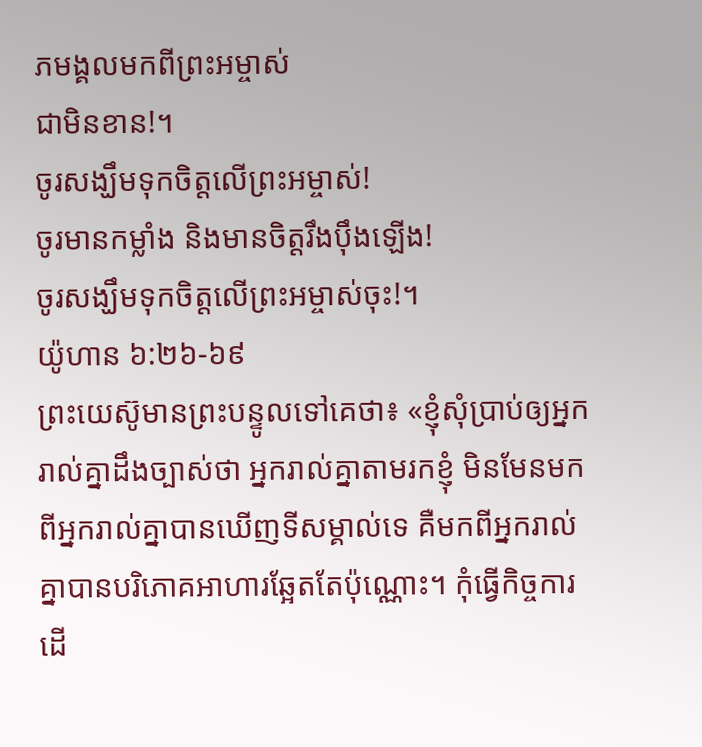ភមង្គលមកពីព្រះអម្ចាស់
ជាមិនខាន!។
ចូរសង្ឃឹមទុកចិត្តលើព្រះអម្ចាស់!
ចូរមានកម្លាំង និងមានចិត្តរឹងប៉ឹងឡើង!
ចូរសង្ឃឹមទុកចិត្តលើព្រះអម្ចាស់ចុះ!។
យ៉ូហាន ៦:២៦-៦៩
ព្រះយេស៊ូមានព្រះបន្ទូលទៅគេថា៖ «ខ្ញុំសុំប្រាប់ឲ្យអ្នករាល់គ្នាដឹងច្បាស់ថា អ្នករាល់គ្នាតាមរកខ្ញុំ មិនមែនមកពីអ្នករាល់គ្នាបានឃើញទីសម្គាល់ទេ គឺមកពីអ្នករាល់គ្នាបានបរិភោគអាហារឆ្អែតតែប៉ុណ្ណោះ។ កុំធ្វើកិច្ចការ ដើ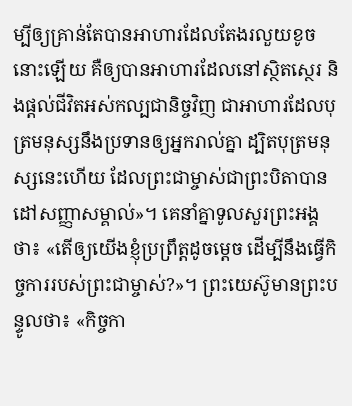ម្បីឲ្យគ្រាន់តែបានអាហារដែលតែងរលួយខូចនោះឡើយ គឺឲ្យបានអាហារដែលនៅស្ថិតស្ថេរ និងផ្ដល់ជីវិតអស់កល្បជានិច្ចវិញ ជាអាហារដែលបុត្រមនុស្សនឹងប្រទានឲ្យអ្នករាល់គ្នា ដ្បិតបុត្រមនុស្សនេះហើយ ដែលព្រះជាម្ចាស់ជាព្រះបិតាបានដៅសញ្ញាសម្គាល់»។ គេនាំគ្នាទូលសួរព្រះអង្គថា៖ «តើឲ្យយើងខ្ញុំប្រព្រឹត្តដូចម្ដេច ដើម្បីនឹងធ្វើកិច្ចការរបស់ព្រះជាម្ចាស់?»។ ព្រះយេស៊ូមានព្រះបន្ទូលថា៖ «កិច្ចកា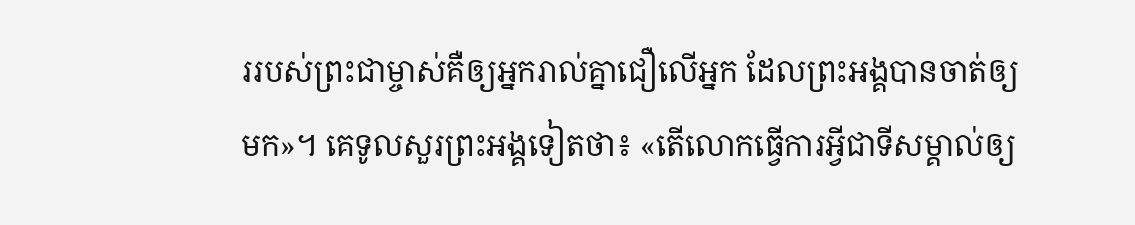ររបស់ព្រះជាម្ចាស់គឺឲ្យអ្នករាល់គ្នាជឿលើអ្នក ដែលព្រះអង្គបានចាត់ឲ្យមក»។ គេទូលសួរព្រះអង្គទៀតថា៖ «តើលោកធ្វើការអ្វីជាទីសម្គាល់ឲ្យ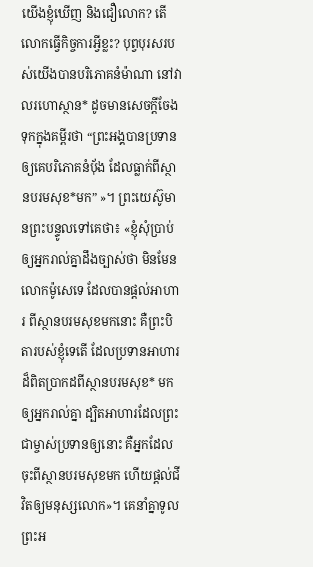យើងខ្ញុំឃើញ និងជឿលោក? តើលោកធ្វើកិច្ចការអ្វីខ្លះ? បុព្វបុរសរបស់យើងបានបរិភោគនំម៉ាណា នៅវាលរហោស្ថាន* ដូចមានសេចក្ដីចែងទុកក្នុងគម្ពីរថា “ព្រះអង្គបានប្រទានឲ្យគេបរិភោគនំប៉័ង ដែលធ្លាក់ពីស្ថានបរមសុខ*មក” »។ ព្រះយេស៊ូមានព្រះបន្ទូលទៅគេថា៖ «ខ្ញុំសុំប្រាប់ឲ្យអ្នករាល់គ្នាដឹងច្បាស់ថា មិនមែនលោកម៉ូសេទេ ដែលបានផ្ដល់អាហារ ពីស្ថានបរមសុខមកនោះ គឺព្រះបិតារបស់ខ្ញុំទេតើ ដែលប្រទានអាហារដ៏ពិតប្រាកដពីស្ថានបរមសុខ* មកឲ្យអ្នករាល់គ្នា ដ្បិតអាហារដែលព្រះជាម្ចាស់ប្រទានឲ្យនោះ គឺអ្នកដែលចុះពីស្ថានបរមសុខមក ហើយផ្ដល់ជីវិតឲ្យមនុស្សលោក»។ គេនាំគ្នាទូលព្រះអ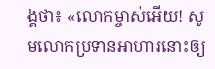ង្គថា៖ «លោកម្ចាស់អើយ! សូមលោកប្រទានអាហារនោះឲ្យ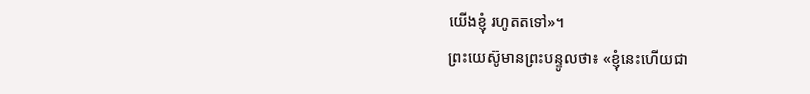យើងខ្ញុំ រហូតតទៅ»។
ព្រះយេស៊ូមានព្រះបន្ទូលថា៖ «ខ្ញុំនេះហើយជា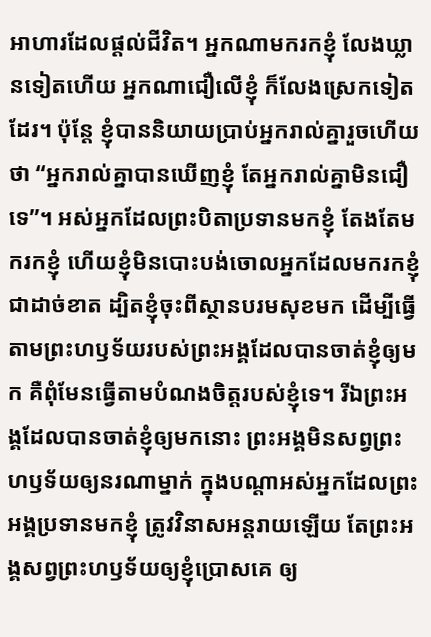អាហារដែលផ្ដល់ជីវិត។ អ្នកណាមករកខ្ញុំ លែងឃ្លានទៀតហើយ អ្នកណាជឿលើខ្ញុំ ក៏លែងស្រេកទៀតដែរ។ ប៉ុន្តែ ខ្ញុំបាននិយាយប្រាប់អ្នករាល់គ្នារួចហើយថា “អ្នករាល់គ្នាបានឃើញខ្ញុំ តែអ្នករាល់គ្នាមិនជឿទេ”។ អស់អ្នកដែលព្រះបិតាប្រទានមកខ្ញុំ តែងតែមករកខ្ញុំ ហើយខ្ញុំមិនបោះបង់ចោលអ្នកដែលមករកខ្ញុំជាដាច់ខាត ដ្បិតខ្ញុំចុះពីស្ថានបរមសុខមក ដើម្បីធ្វើតាមព្រះហឫទ័យរបស់ព្រះអង្គដែលបានចាត់ខ្ញុំឲ្យមក គឺពុំមែនធ្វើតាមបំណងចិត្តរបស់ខ្ញុំទេ។ រីឯព្រះអង្គដែលបានចាត់ខ្ញុំឲ្យមកនោះ ព្រះអង្គមិនសព្វព្រះហឫទ័យឲ្យនរណាម្នាក់ ក្នុងបណ្ដាអស់អ្នកដែលព្រះអង្គប្រទានមកខ្ញុំ ត្រូវវិនាសអន្តរាយឡើយ តែព្រះអង្គសព្វព្រះហឫទ័យឲ្យខ្ញុំប្រោសគេ ឲ្យ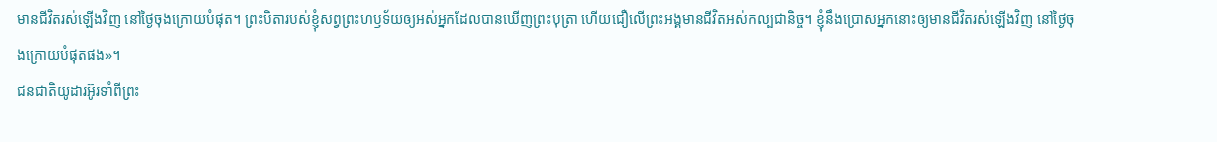មានជីវិតរស់ឡើងវិញ នៅថ្ងៃចុងក្រោយបំផុត។ ព្រះបិតារបស់ខ្ញុំសព្វព្រះហឫទ័យឲ្យអស់អ្នកដែលបានឃើញព្រះបុត្រា ហើយជឿលើព្រះអង្គមានជីវិតអស់កល្បជានិច្ច។ ខ្ញុំនឹងប្រោសអ្នកនោះឲ្យមានជីវិតរស់ឡើងវិញ នៅថ្ងៃចុងក្រោយបំផុតផង»។
ជនជាតិយូដារអ៊ូរទាំពីព្រះ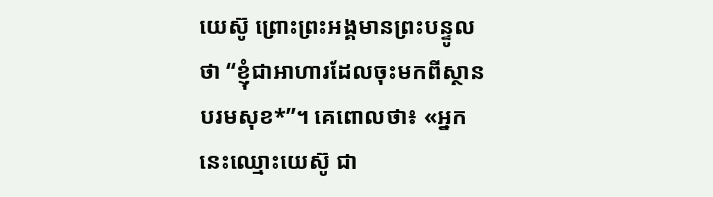យេស៊ូ ព្រោះព្រះអង្គមានព្រះបន្ទូលថា “ខ្ញុំជាអាហារដែលចុះមកពីស្ថានបរមសុខ*”។ គេពោលថា៖ «អ្នកនេះឈ្មោះយេស៊ូ ជា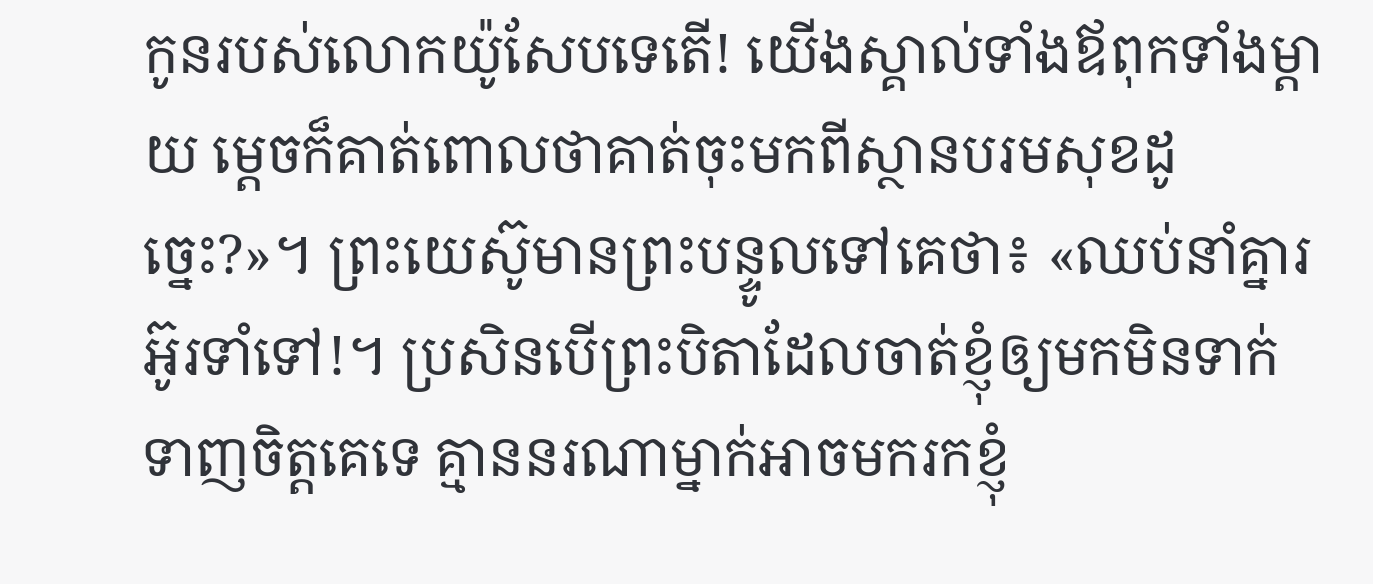កូនរបស់លោកយ៉ូសែបទេតើ! យើងស្គាល់ទាំងឪពុកទាំងម្ដាយ ម្ដេចក៏គាត់ពោលថាគាត់ចុះមកពីស្ថានបរមសុខដូច្នេះ?»។ ព្រះយេស៊ូមានព្រះបន្ទូលទៅគេថា៖ «ឈប់នាំគ្នារអ៊ូរទាំទៅ!។ ប្រសិនបើព្រះបិតាដែលចាត់ខ្ញុំឲ្យមកមិនទាក់ទាញចិត្តគេទេ គ្មាននរណាម្នាក់អាចមករកខ្ញុំ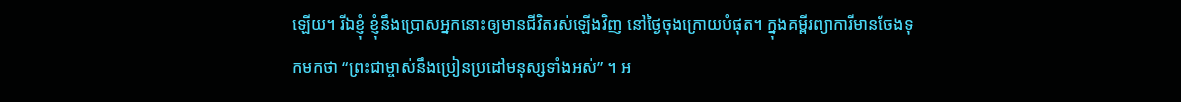ឡើយ។ រីឯខ្ញុំ ខ្ញុំនឹងប្រោសអ្នកនោះឲ្យមានជីវិតរស់ឡើងវិញ នៅថ្ងៃចុងក្រោយបំផុត។ ក្នុងគម្ពីរព្យាការីមានចែងទុកមកថា “ព្រះជាម្ចាស់នឹងប្រៀនប្រដៅមនុស្សទាំងអស់” ។ អ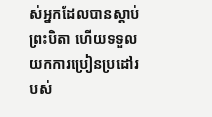ស់អ្នកដែលបានស្ដាប់ព្រះបិតា ហើយទទួលយកការប្រៀនប្រដៅរបស់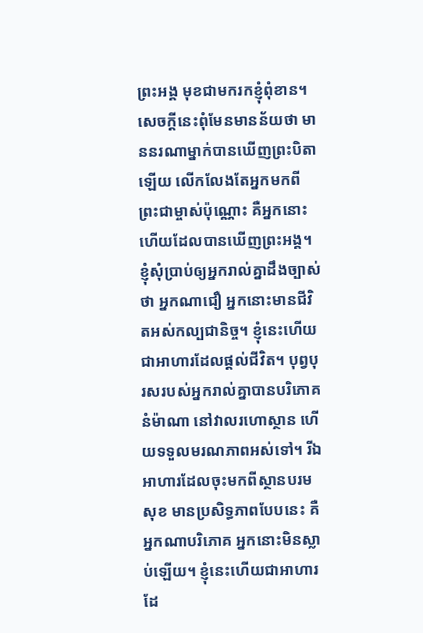ព្រះអង្គ មុខជាមករកខ្ញុំពុំខាន។ សេចក្ដីនេះពុំមែនមានន័យថា មាននរណាម្នាក់បានឃើញព្រះបិតាឡើយ លើកលែងតែអ្នកមកពីព្រះជាម្ចាស់ប៉ុណ្ណោះ គឺអ្នកនោះហើយដែលបានឃើញព្រះអង្គ។ ខ្ញុំសុំប្រាប់ឲ្យអ្នករាល់គ្នាដឹងច្បាស់ថា អ្នកណាជឿ អ្នកនោះមានជីវិតអស់កល្បជានិច្ច។ ខ្ញុំនេះហើយជាអាហារដែលផ្ដល់ជីវិត។ បុព្វបុរសរបស់អ្នករាល់គ្នាបានបរិភោគនំម៉ាណា នៅវាលរហោស្ថាន ហើយទទួលមរណភាពអស់ទៅ។ រីឯអាហារដែលចុះមកពីស្ថានបរមសុខ មានប្រសិទ្ធភាពបែបនេះ គឺអ្នកណាបរិភោគ អ្នកនោះមិនស្លាប់ឡើយ។ ខ្ញុំនេះហើយជាអាហារដែ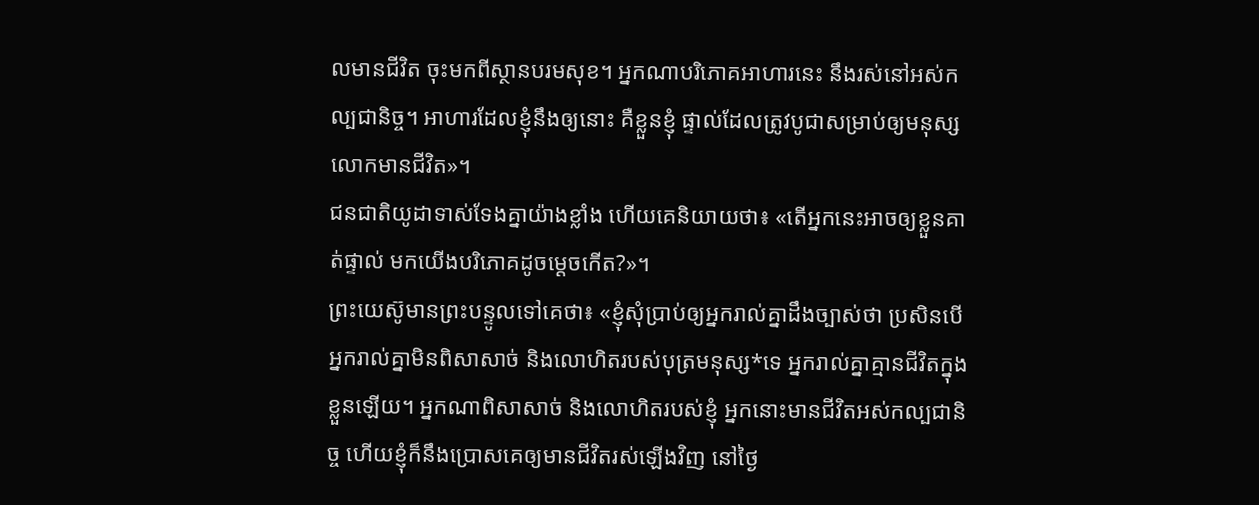លមានជីវិត ចុះមកពីស្ថានបរមសុខ។ អ្នកណាបរិភោគអាហារនេះ នឹងរស់នៅអស់កល្បជានិច្ច។ អាហារដែលខ្ញុំនឹងឲ្យនោះ គឺខ្លួនខ្ញុំ ផ្ទាល់ដែលត្រូវបូជាសម្រាប់ឲ្យមនុស្សលោកមានជីវិត»។
ជនជាតិយូដាទាស់ទែងគ្នាយ៉ាងខ្លាំង ហើយគេនិយាយថា៖ «តើអ្នកនេះអាចឲ្យខ្លួនគាត់ផ្ទាល់ មកយើងបរិភោគដូចម្ដេចកើត?»។
ព្រះយេស៊ូមានព្រះបន្ទូលទៅគេថា៖ «ខ្ញុំសុំប្រាប់ឲ្យអ្នករាល់គ្នាដឹងច្បាស់ថា ប្រសិនបើអ្នករាល់គ្នាមិនពិសាសាច់ និងលោហិតរបស់បុត្រមនុស្ស*ទេ អ្នករាល់គ្នាគ្មានជីវិតក្នុងខ្លួនឡើយ។ អ្នកណាពិសាសាច់ និងលោហិតរបស់ខ្ញុំ អ្នកនោះមានជីវិតអស់កល្បជានិច្ច ហើយខ្ញុំក៏នឹងប្រោសគេឲ្យមានជីវិតរស់ឡើងវិញ នៅថ្ងៃ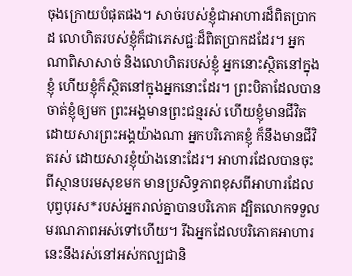ចុងក្រោយបំផុតផង។ សាច់របស់ខ្ញុំជាអាហារដ៏ពិតប្រាកដ លោហិតរបស់ខ្ញុំក៏ជាភេសជ្ជៈដ៏ពិតប្រាកដដែរ។ អ្នកណាពិសាសាច់ និងលោហិតរបស់ខ្ញុំ អ្នកនោះស្ថិតនៅក្នុងខ្ញុំ ហើយខ្ញុំក៏ស្ថិតនៅក្នុងអ្នកនោះដែរ។ ព្រះបិតាដែលបានចាត់ខ្ញុំឲ្យមក ព្រះអង្គមានព្រះជន្មរស់ ហើយខ្ញុំមានជីវិតដោយសារព្រះអង្គយ៉ាងណា អ្នកបរិភោគខ្ញុំ ក៏នឹងមានជីវិតរស់ ដោយសារខ្ញុំយ៉ាងនោះដែរ។ អាហារដែលបានចុះពីស្ថានបរមសុខមក មានប្រសិទ្ធភាពខុសពីអាហារដែលបុព្វបុរស*របស់អ្នករាល់គ្នាបានបរិភោគ ដ្បិតលោកទទួលមរណភាពអស់ទៅហើយ។ រីឯអ្នកដែលបរិភោគអាហារនេះនឹងរស់នៅអស់កល្បជានិ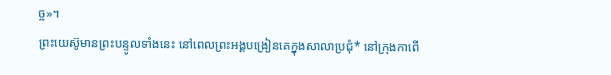ច្ច»។
ព្រះយេស៊ូមានព្រះបន្ទូលទាំងនេះ នៅពេលព្រះអង្គបង្រៀនគេក្នុងសាលាប្រជុំ* នៅក្រុងកាពើ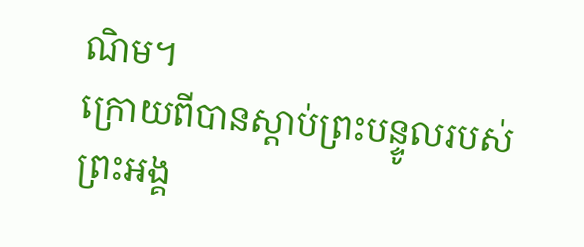ណិម។
ក្រោយពីបានស្ដាប់ព្រះបន្ទូលរបស់ព្រះអង្គ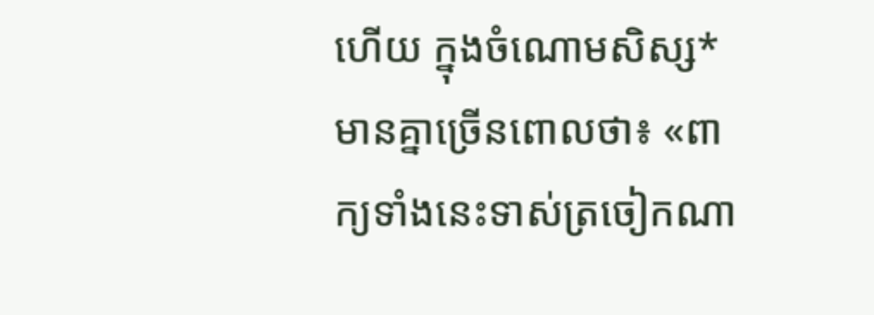ហើយ ក្នុងចំណោមសិស្ស*មានគ្នាច្រើនពោលថា៖ «ពាក្យទាំងនេះទាស់ត្រចៀកណា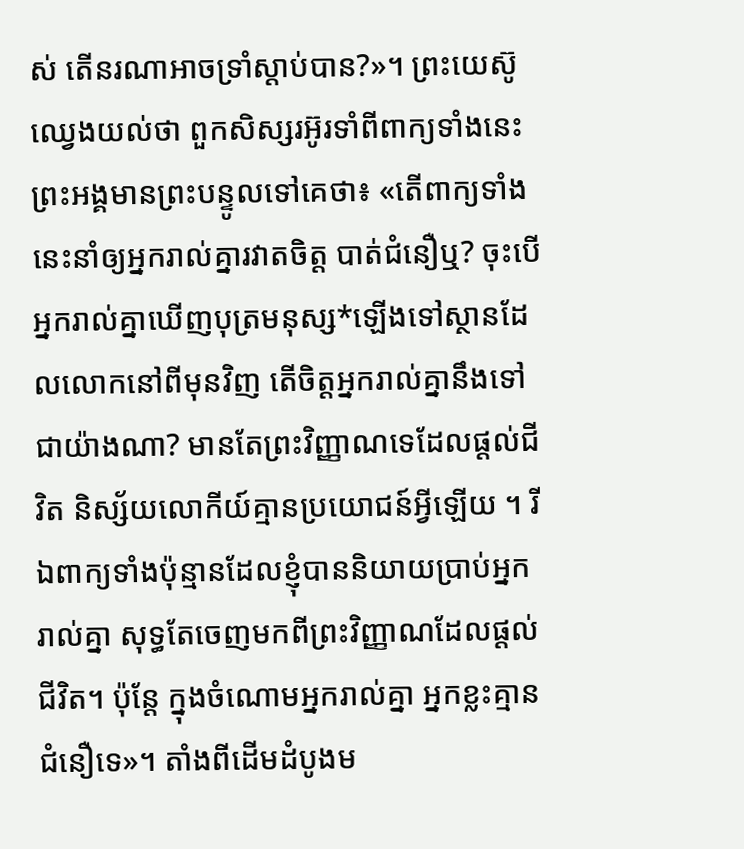ស់ តើនរណាអាចទ្រាំស្ដាប់បាន?»។ ព្រះយេស៊ូឈ្វេងយល់ថា ពួកសិស្សរអ៊ូរទាំពីពាក្យទាំងនេះ ព្រះអង្គមានព្រះបន្ទូលទៅគេថា៖ «តើពាក្យទាំងនេះនាំឲ្យអ្នករាល់គ្នារវាតចិត្ត បាត់ជំនឿឬ? ចុះបើអ្នករាល់គ្នាឃើញបុត្រមនុស្ស*ឡើងទៅស្ថានដែលលោកនៅពីមុនវិញ តើចិត្តអ្នករាល់គ្នានឹងទៅជាយ៉ាងណា? មានតែព្រះវិញ្ញាណទេដែលផ្ដល់ជីវិត និស្ស័យលោកីយ៍គ្មានប្រយោជន៍អ្វីឡើយ ។ រីឯពាក្យទាំងប៉ុន្មានដែលខ្ញុំបាននិយាយប្រាប់អ្នករាល់គ្នា សុទ្ធតែចេញមកពីព្រះវិញ្ញាណដែលផ្ដល់ជីវិត។ ប៉ុន្តែ ក្នុងចំណោមអ្នករាល់គ្នា អ្នកខ្លះគ្មានជំនឿទេ»។ តាំងពីដើមដំបូងម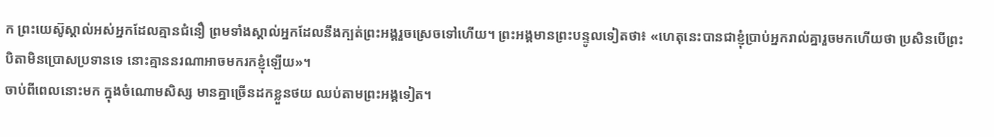ក ព្រះយេស៊ូស្គាល់អស់អ្នកដែលគ្មានជំនឿ ព្រមទាំងស្គាល់អ្នកដែលនឹងក្បត់ព្រះអង្គរួចស្រេចទៅហើយ។ ព្រះអង្គមានព្រះបន្ទូលទៀតថា៖ «ហេតុនេះបានជាខ្ញុំប្រាប់អ្នករាល់គ្នារួចមកហើយថា ប្រសិនបើព្រះបិតាមិនប្រោសប្រទានទេ នោះគ្មាននរណាអាចមករកខ្ញុំឡើយ»។
ចាប់ពីពេលនោះមក ក្នុងចំណោមសិស្ស មានគ្នាច្រើនដកខ្លួនថយ ឈប់តាមព្រះអង្គទៀត។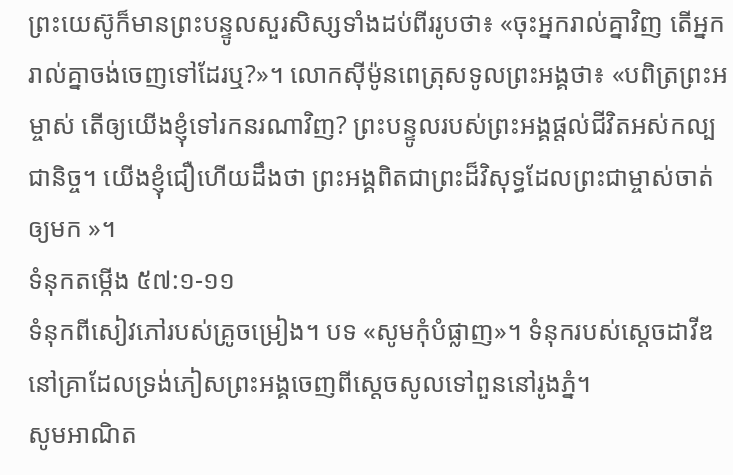ព្រះយេស៊ូក៏មានព្រះបន្ទូលសួរសិស្សទាំងដប់ពីររូបថា៖ «ចុះអ្នករាល់គ្នាវិញ តើអ្នករាល់គ្នាចង់ចេញទៅដែរឬ?»។ លោកស៊ីម៉ូនពេត្រុសទូលព្រះអង្គថា៖ «បពិត្រព្រះអម្ចាស់ តើឲ្យយើងខ្ញុំទៅរកនរណាវិញ? ព្រះបន្ទូលរបស់ព្រះអង្គផ្ដល់ជីវិតអស់កល្បជានិច្ច។ យើងខ្ញុំជឿហើយដឹងថា ព្រះអង្គពិតជាព្រះដ៏វិសុទ្ធដែលព្រះជាម្ចាស់ចាត់ឲ្យមក »។
ទំនុកតម្កើង ៥៧:១-១១
ទំនុកពីសៀវភៅរបស់គ្រូចម្រៀង។ បទ «សូមកុំបំផ្លាញ»។ ទំនុករបស់ស្ដេចដាវីឌ នៅគ្រាដែលទ្រង់ភៀសព្រះអង្គចេញពីស្ដេចសូលទៅពួននៅរូងភ្នំ។
សូមអាណិត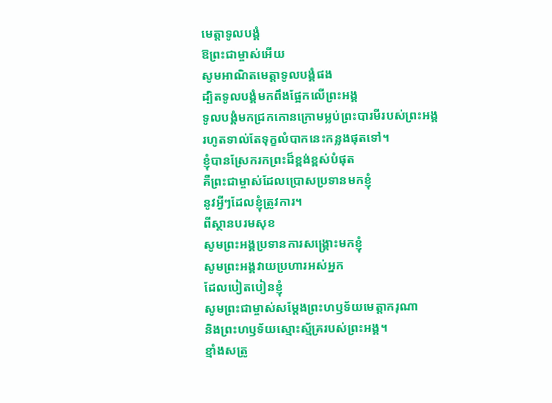មេត្តាទូលបង្គំ
ឱព្រះជាម្ចាស់អើយ
សូមអាណិតមេត្តាទូលបង្គំផង
ដ្បិតទូលបង្គំមកពឹងផ្អែកលើព្រះអង្គ
ទូលបង្គំមកជ្រកកោនក្រោមម្លប់ព្រះបារមីរបស់ព្រះអង្គ
រហូតទាល់តែទុក្ខលំបាកនេះកន្លងផុតទៅ។
ខ្ញុំបានស្រែករកព្រះដ៏ខ្ពង់ខ្ពស់បំផុត
គឺព្រះជាម្ចាស់ដែលប្រោសប្រទានមកខ្ញុំ
នូវអ្វីៗដែលខ្ញុំត្រូវការ។
ពីស្ថានបរមសុខ
សូមព្រះអង្គប្រទានការសង្គ្រោះមកខ្ញុំ
សូមព្រះអង្គវាយប្រហារអស់អ្នក
ដែលបៀតបៀនខ្ញុំ
សូមព្រះជាម្ចាស់សម្តែងព្រះហឫទ័យមេត្តាករុណា
និងព្រះហឫទ័យស្មោះស្ម័គ្ររបស់ព្រះអង្គ។
ខ្មាំងសត្រូ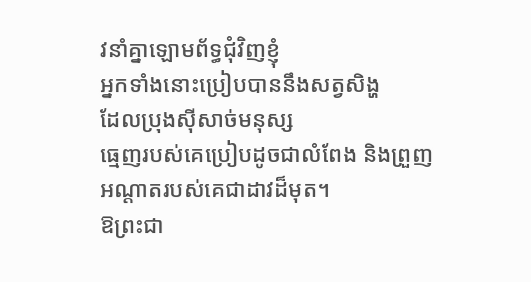វនាំគ្នាឡោមព័ទ្ធជុំវិញខ្ញុំ
អ្នកទាំងនោះប្រៀបបាននឹងសត្វសិង្ហ
ដែលប្រុងស៊ីសាច់មនុស្ស
ធ្មេញរបស់គេប្រៀបដូចជាលំពែង និងព្រួញ
អណ្ដាតរបស់គេជាដាវដ៏មុត។
ឱព្រះជា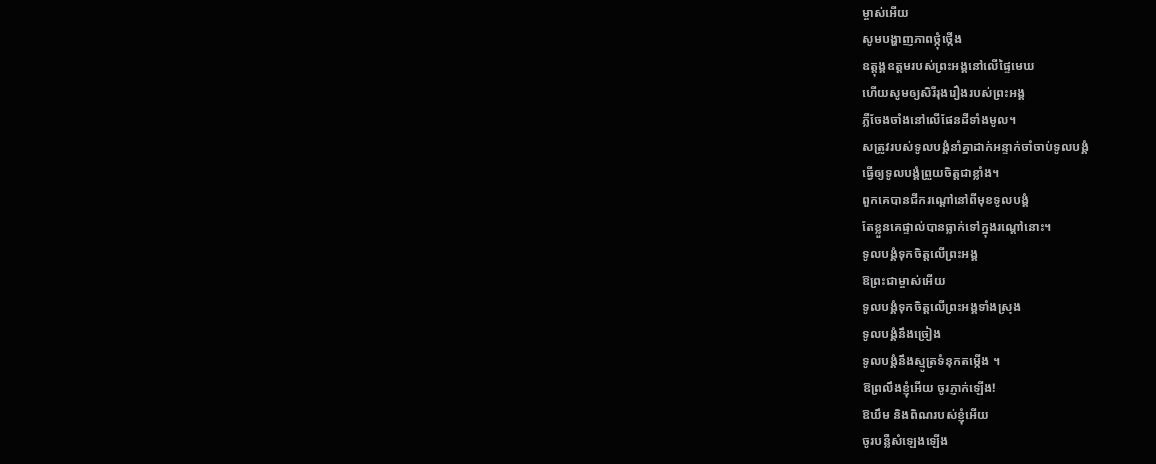ម្ចាស់អើយ
សូមបង្ហាញភាពថ្កុំថ្កើង
ឧត្តុង្គឧត្ដមរបស់ព្រះអង្គនៅលើផ្ទៃមេឃ
ហើយសូមឲ្យសិរីរុងរឿងរបស់ព្រះអង្គ
ភ្លឺចែងចាំងនៅលើផែនដីទាំងមូល។
សត្រូវរបស់ទូលបង្គំនាំគ្នាដាក់អន្ទាក់ចាំចាប់ទូលបង្គំ
ធ្វើឲ្យទូលបង្គំព្រួយចិត្តជាខ្លាំង។
ពួកគេបានជីករណ្ដៅនៅពីមុខទូលបង្គំ
តែខ្លួនគេផ្ទាល់បានធ្លាក់ទៅក្នុងរណ្ដៅនោះ។
ទូលបង្គំទុកចិត្តលើព្រះអង្គ
ឱព្រះជាម្ចាស់អើយ
ទូលបង្គំទុកចិត្តលើព្រះអង្គទាំងស្រុង
ទូលបង្គំនឹងច្រៀង
ទូលបង្គំនឹងស្មូត្រទំនុកតម្កើង ។
ឱព្រលឹងខ្ញុំអើយ ចូរភ្ញាក់ឡើង!
ឱឃឹម និងពិណរបស់ខ្ញុំអើយ
ចូរបន្លឺសំឡេងឡើង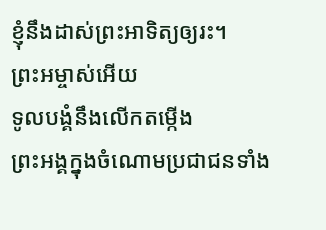ខ្ញុំនឹងដាស់ព្រះអាទិត្យឲ្យរះ។
ព្រះអម្ចាស់អើយ
ទូលបង្គំនឹងលើកតម្កើង
ព្រះអង្គក្នុងចំណោមប្រជាជនទាំង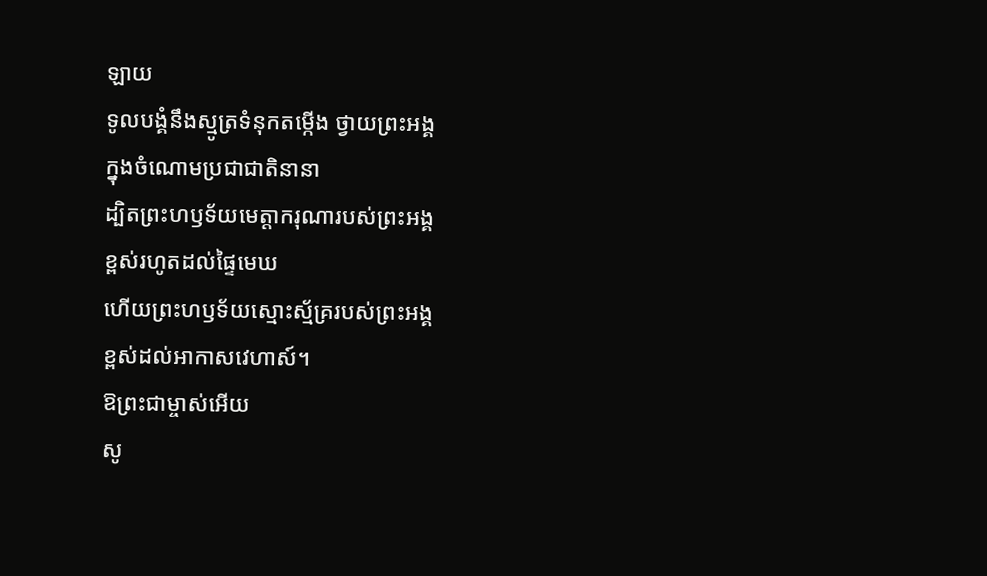ឡាយ
ទូលបង្គំនឹងស្មូត្រទំនុកតម្កើង ថ្វាយព្រះអង្គ
ក្នុងចំណោមប្រជាជាតិនានា
ដ្បិតព្រះហឫទ័យមេត្តាករុណារបស់ព្រះអង្គ
ខ្ពស់រហូតដល់ផ្ទៃមេឃ
ហើយព្រះហឫទ័យស្មោះស្ម័គ្ររបស់ព្រះអង្គ
ខ្ពស់ដល់អាកាសវេហាស៍។
ឱព្រះជាម្ចាស់អើយ
សូ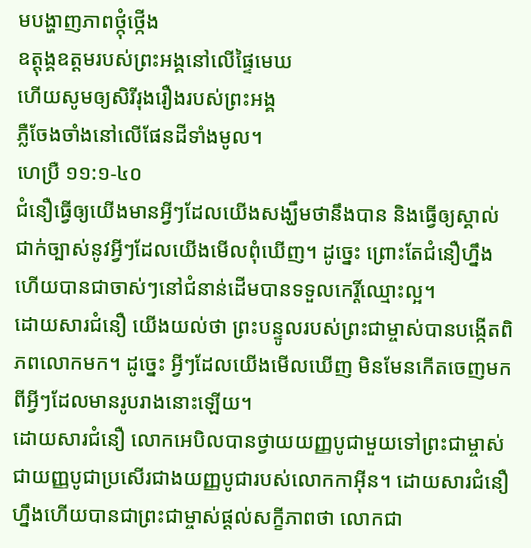មបង្ហាញភាពថ្កុំថ្កើង
ឧត្តុង្គឧត្ដមរបស់ព្រះអង្គនៅលើផ្ទៃមេឃ
ហើយសូមឲ្យសិរីរុងរឿងរបស់ព្រះអង្គ
ភ្លឺចែងចាំងនៅលើផែនដីទាំងមូល។
ហេប្រឺ ១១:១-៤០
ជំនឿធ្វើឲ្យយើងមានអ្វីៗដែលយើងសង្ឃឹមថានឹងបាន និងធ្វើឲ្យស្គាល់ជាក់ច្បាស់នូវអ្វីៗដែលយើងមើលពុំឃើញ។ ដូច្នេះ ព្រោះតែជំនឿហ្នឹងហើយបានជាចាស់ៗនៅជំនាន់ដើមបានទទួលកេរ្តិ៍ឈ្មោះល្អ។
ដោយសារជំនឿ យើងយល់ថា ព្រះបន្ទូលរបស់ព្រះជាម្ចាស់បានបង្កើតពិភពលោកមក។ ដូច្នេះ អ្វីៗដែលយើងមើលឃើញ មិនមែនកើតចេញមកពីអ្វីៗដែលមានរូបរាងនោះឡើយ។
ដោយសារជំនឿ លោកអេបិលបានថ្វាយយញ្ញបូជាមួយទៅព្រះជាម្ចាស់ ជាយញ្ញបូជាប្រសើរជាងយញ្ញបូជារបស់លោកកាអ៊ីន។ ដោយសារជំនឿហ្នឹងហើយបានជាព្រះជាម្ចាស់ផ្ដល់សក្ខីភាពថា លោកជា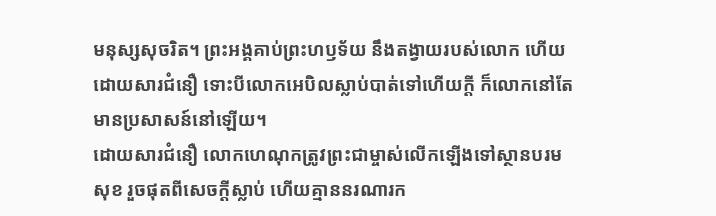មនុស្សសុចរិត។ ព្រះអង្គគាប់ព្រះហឫទ័យ នឹងតង្វាយរបស់លោក ហើយដោយសារជំនឿ ទោះបីលោកអេបិលស្លាប់បាត់ទៅហើយក្ដី ក៏លោកនៅតែមានប្រសាសន៍នៅឡើយ។
ដោយសារជំនឿ លោកហេណុកត្រូវព្រះជាម្ចាស់លើកឡើងទៅស្ថានបរមសុខ រួចផុតពីសេចក្ដីស្លាប់ ហើយគ្មាននរណារក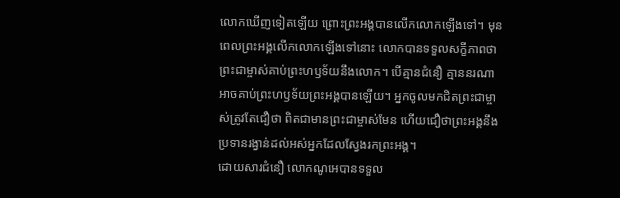លោកឃើញទៀតឡើយ ព្រោះព្រះអង្គបានលើកលោកឡើងទៅ។ មុនពេលព្រះអង្គលើកលោកឡើងទៅនោះ លោកបានទទួលសក្ខីភាពថា ព្រះជាម្ចាស់គាប់ព្រះហឫទ័យនឹងលោក។ បើគ្មានជំនឿ គ្មាននរណាអាចគាប់ព្រះហឫទ័យព្រះអង្គបានឡើយ។ អ្នកចូលមកជិតព្រះជាម្ចាស់ត្រូវតែជឿថា ពិតជាមានព្រះជាម្ចាស់មែន ហើយជឿថាព្រះអង្គនឹងប្រទានរង្វាន់ដល់អស់អ្នកដែលស្វែងរកព្រះអង្គ។
ដោយសារជំនឿ លោកណូអេបានទទួល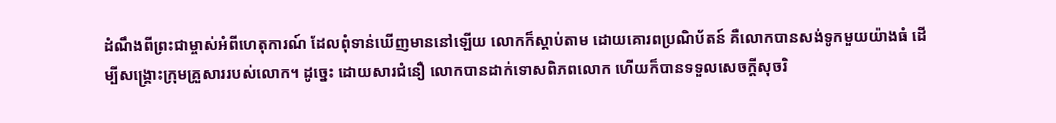ដំណឹងពីព្រះជាម្ចាស់អំពីហេតុការណ៍ ដែលពុំទាន់ឃើញមាននៅឡើយ លោកក៏ស្ដាប់តាម ដោយគោរពប្រណិប័តន៍ គឺលោកបានសង់ទូកមួយយ៉ាងធំ ដើម្បីសង្គ្រោះក្រុមគ្រួសាររបស់លោក។ ដូច្នេះ ដោយសារជំនឿ លោកបានដាក់ទោសពិភពលោក ហើយក៏បានទទួលសេចក្ដីសុចរិ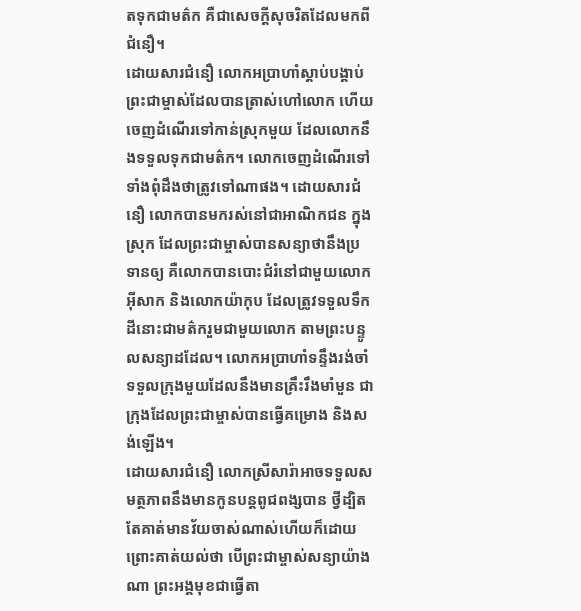តទុកជាមត៌ក គឺជាសេចក្ដីសុចរិតដែលមកពីជំនឿ។
ដោយសារជំនឿ លោកអប្រាហាំស្ដាប់បង្គាប់ព្រះជាម្ចាស់ដែលបានត្រាស់ហៅលោក ហើយចេញដំណើរទៅកាន់ស្រុកមួយ ដែលលោកនឹងទទួលទុកជាមត៌ក។ លោកចេញដំណើរទៅ ទាំងពុំដឹងថាត្រូវទៅណាផង។ ដោយសារជំនឿ លោកបានមករស់នៅជាអាណិកជន ក្នុងស្រុក ដែលព្រះជាម្ចាស់បានសន្យាថានឹងប្រទានឲ្យ គឺលោកបានបោះជំរំនៅជាមួយលោកអ៊ីសាក និងលោកយ៉ាកុប ដែលត្រូវទទួលទឹកដីនោះជាមត៌ករួមជាមួយលោក តាមព្រះបន្ទូលសន្យាដដែល។ លោកអប្រាហាំទន្ទឹងរង់ចាំទទួលក្រុងមួយដែលនឹងមានគ្រឹះរឹងមាំមួន ជាក្រុងដែលព្រះជាម្ចាស់បានធ្វើគម្រោង និងសង់ឡើង។
ដោយសារជំនឿ លោកស្រីសារ៉ាអាចទទួលសមត្ថភាពនឹងមានកូនបន្ដពូជពង្សបាន ថ្វីដ្បិតតែគាត់មានវ័យចាស់ណាស់ហើយក៏ដោយ ព្រោះគាត់យល់ថា បើព្រះជាម្ចាស់សន្យាយ៉ាងណា ព្រះអង្គមុខជាធ្វើតា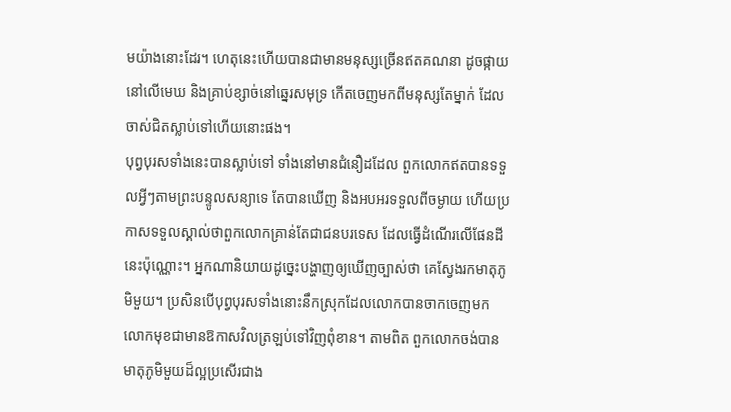មយ៉ាងនោះដែរ។ ហេតុនេះហើយបានជាមានមនុស្សច្រើនឥតគណនា ដូចផ្កាយនៅលើមេឃ និងគ្រាប់ខ្សាច់នៅឆ្នេរសមុទ្រ កើតចេញមកពីមនុស្សតែម្នាក់ ដែលចាស់ជិតស្លាប់ទៅហើយនោះផង។
បុព្វបុរសទាំងនេះបានស្លាប់ទៅ ទាំងនៅមានជំនឿដដែល ពួកលោកឥតបានទទួលអ្វីៗតាមព្រះបន្ទូលសន្យាទេ តែបានឃើញ និងអបអរទទួលពីចម្ងាយ ហើយប្រកាសទទួលស្គាល់ថាពួកលោកគ្រាន់តែជាជនបរទេស ដែលធ្វើដំណើរលើផែនដីនេះប៉ុណ្ណោះ។ អ្នកណានិយាយដូច្នេះបង្ហាញឲ្យឃើញច្បាស់ថា គេស្វែងរកមាតុភូមិមួយ។ ប្រសិនបើបុព្វបុរសទាំងនោះនឹកស្រុកដែលលោកបានចាកចេញមក លោកមុខជាមានឱកាសវិលត្រឡប់ទៅវិញពុំខាន។ តាមពិត ពួកលោកចង់បានមាតុភូមិមួយដ៏ល្អប្រសើរជាង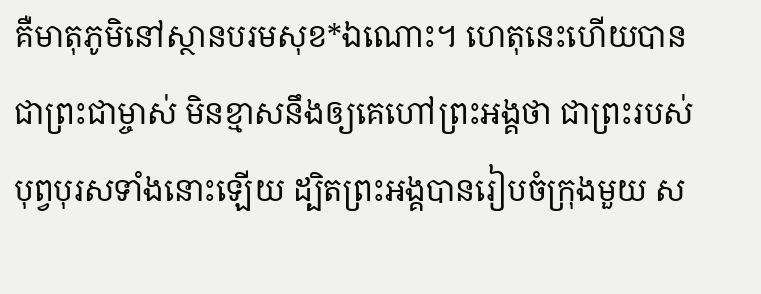គឺមាតុភូមិនៅស្ថានបរមសុខ*ឯណោះ។ ហេតុនេះហើយបានជាព្រះជាម្ចាស់ មិនខ្មាសនឹងឲ្យគេហៅព្រះអង្គថា ជាព្រះរបស់បុព្វបុរសទាំងនោះឡើយ ដ្បិតព្រះអង្គបានរៀបចំក្រុងមួយ ស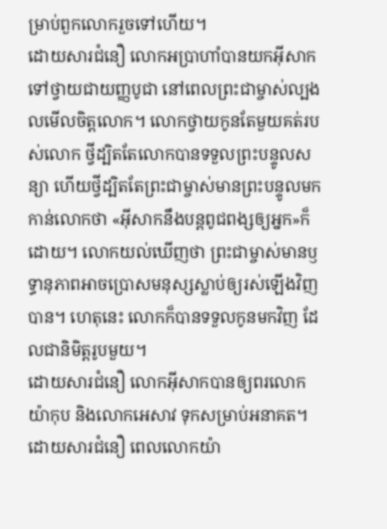ម្រាប់ពួកលោករួចទៅហើយ។
ដោយសារជំនឿ លោកអប្រាហាំបានយកអ៊ីសាកទៅថ្វាយជាយញ្ញបូជា នៅពេលព្រះជាម្ចាស់ល្បងលមើលចិត្តលោក។ លោកថ្វាយកូនតែមួយគត់របស់លោក ថ្វីដ្បិតតែលោកបានទទួលព្រះបន្ទូលសន្យា ហើយថ្វីដ្បិតតែព្រះជាម្ចាស់មានព្រះបន្ទូលមកកាន់លោកថា «អ៊ីសាកនឹងបន្ដពូជពង្សឲ្យអ្នក»ក៏ដោយ។ លោកយល់ឃើញថា ព្រះជាម្ចាស់មានឫទ្ធានុភាពអាចប្រោសមនុស្សស្លាប់ឲ្យរស់ឡើងវិញបាន។ ហេតុនេះ លោកក៏បានទទួលកូនមកវិញ ដែលជានិមិត្តរូបមួយ។
ដោយសារជំនឿ លោកអ៊ីសាកបានឲ្យពរលោកយ៉ាកុប និងលោកអេសាវ ទុកសម្រាប់អនាគត។
ដោយសារជំនឿ ពេលលោកយ៉ា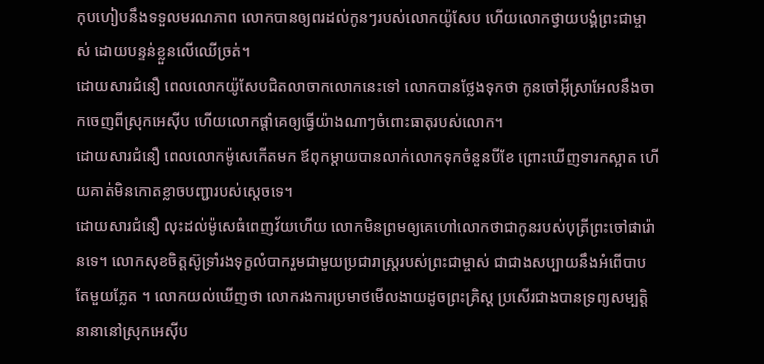កុបហៀបនឹងទទួលមរណភាព លោកបានឲ្យពរដល់កូនៗរបស់លោកយ៉ូសែប ហើយលោកថ្វាយបង្គំព្រះជាម្ចាស់ ដោយបន្ទន់ខ្លួនលើឈើច្រត់។
ដោយសារជំនឿ ពេលលោកយ៉ូសែបជិតលាចាកលោកនេះទៅ លោកបានថ្លែងទុកថា កូនចៅអ៊ីស្រាអែលនឹងចាកចេញពីស្រុកអេស៊ីប ហើយលោកផ្ដាំគេឲ្យធ្វើយ៉ាងណាៗចំពោះធាតុរបស់លោក។
ដោយសារជំនឿ ពេលលោកម៉ូសេកើតមក ឪពុកម្ដាយបានលាក់លោកទុកចំនួនបីខែ ព្រោះឃើញទារកស្អាត ហើយគាត់មិនកោតខ្លាចបញ្ជារបស់ស្ដេចទេ។
ដោយសារជំនឿ លុះដល់ម៉ូសេធំពេញវ័យហើយ លោកមិនព្រមឲ្យគេហៅលោកថាជាកូនរបស់បុត្រីព្រះចៅផារ៉ោនទេ។ លោកសុខចិត្តស៊ូទ្រាំរងទុក្ខលំបាករួមជាមួយប្រជារាស្ដ្ររបស់ព្រះជាម្ចាស់ ជាជាងសប្បាយនឹងអំពើបាបតែមួយភ្លែត ។ លោកយល់ឃើញថា លោករងការប្រមាថមើលងាយដូចព្រះគ្រិស្ត ប្រសើរជាងបានទ្រព្យសម្បត្តិនានានៅស្រុកអេស៊ីប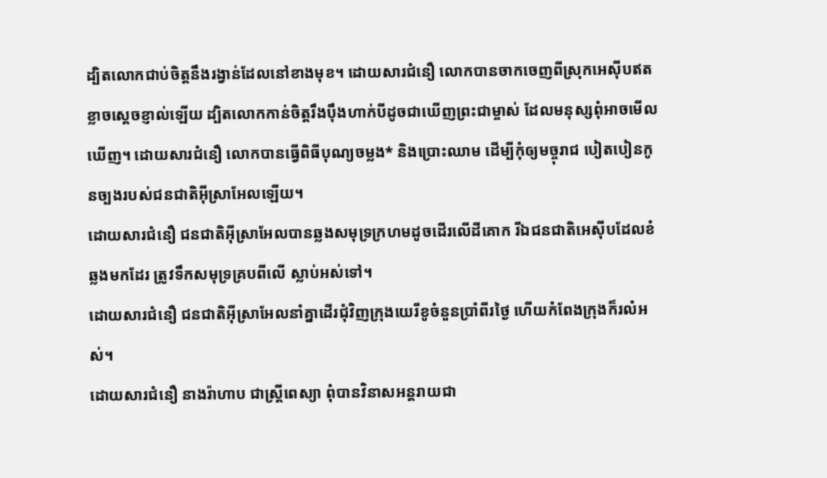ដ្បិតលោកជាប់ចិត្តនឹងរង្វាន់ដែលនៅខាងមុខ។ ដោយសារជំនឿ លោកបានចាកចេញពីស្រុកអេស៊ីបឥតខ្លាចស្ដេចខ្ញាល់ឡើយ ដ្បិតលោកកាន់ចិត្តរឹងប៉ឹងហាក់បីដូចជាឃើញព្រះជាម្ចាស់ ដែលមនុស្សពុំអាចមើលឃើញ។ ដោយសារជំនឿ លោកបានធ្វើពិធីបុណ្យចម្លង* និងប្រោះឈាម ដើម្បីកុំឲ្យមច្ចុរាជ បៀតបៀនកូនច្បងរបស់ជនជាតិអ៊ីស្រាអែលឡើយ។
ដោយសារជំនឿ ជនជាតិអ៊ីស្រាអែលបានឆ្លងសមុទ្រក្រហមដូចដើរលើដីគោក រីឯជនជាតិអេស៊ីបដែលខំឆ្លងមកដែរ ត្រូវទឹកសមុទ្រគ្របពីលើ ស្លាប់អស់ទៅ។
ដោយសារជំនឿ ជនជាតិអ៊ីស្រាអែលនាំគ្នាដើរជុំវិញក្រុងយេរីខូចំនួនប្រាំពីរថ្ងៃ ហើយកំពែងក្រុងក៏រលំអស់។
ដោយសារជំនឿ នាងរ៉ាហាប ជាស្ត្រីពេស្យា ពុំបានវិនាសអន្តរាយជា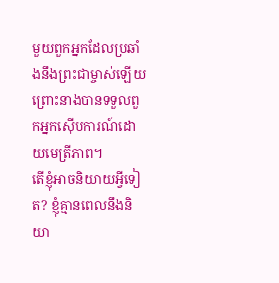មួយពួកអ្នកដែលប្រឆាំងនឹងព្រះជាម្ចាស់ឡើយ ព្រោះនាងបានទទួលពួកអ្នកស៊ើបការណ៍ដោយមេត្រីភាព។
តើខ្ញុំអាចនិយាយអ្វីទៀត? ខ្ញុំគ្មានពេលនឹងនិយា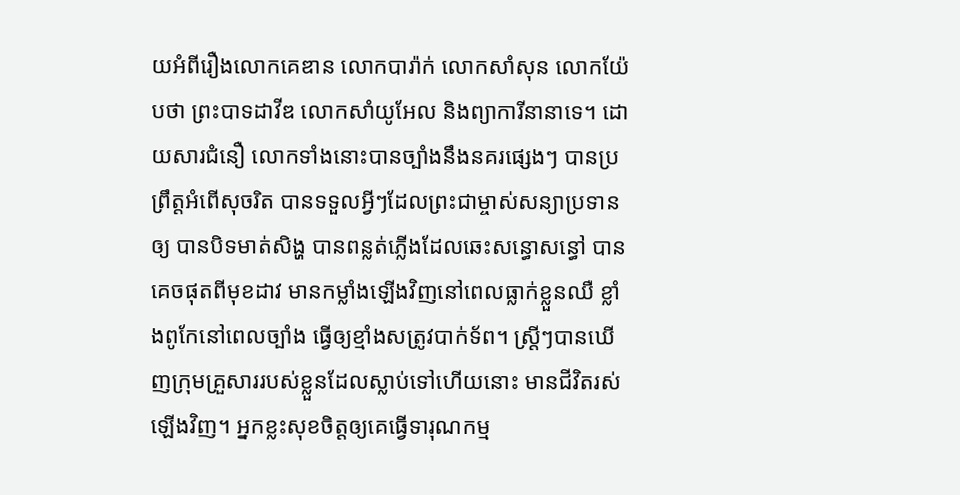យអំពីរឿងលោកគេឌាន លោកបារ៉ាក់ លោកសាំសុន លោកយ៉ែបថា ព្រះបាទដាវីឌ លោកសាំយូអែល និងព្យាការីនានាទេ។ ដោយសារជំនឿ លោកទាំងនោះបានច្បាំងនឹងនគរផ្សេងៗ បានប្រព្រឹត្តអំពើសុចរិត បានទទួលអ្វីៗដែលព្រះជាម្ចាស់សន្យាប្រទានឲ្យ បានបិទមាត់សិង្ហ បានពន្លត់ភ្លើងដែលឆេះសន្ធោសន្ធៅ បានគេចផុតពីមុខដាវ មានកម្លាំងឡើងវិញនៅពេលធ្លាក់ខ្លួនឈឺ ខ្លាំងពូកែនៅពេលច្បាំង ធ្វើឲ្យខ្មាំងសត្រូវបាក់ទ័ព។ ស្ត្រីៗបានឃើញក្រុមគ្រួសាររបស់ខ្លួនដែលស្លាប់ទៅហើយនោះ មានជីវិតរស់ឡើងវិញ។ អ្នកខ្លះសុខចិត្តឲ្យគេធ្វើទារុណកម្ម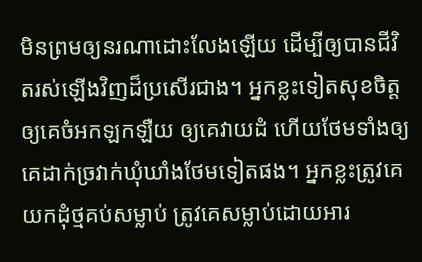មិនព្រមឲ្យនរណាដោះលែងឡើយ ដើម្បីឲ្យបានជីវិតរស់ឡើងវិញដ៏ប្រសើរជាង។ អ្នកខ្លះទៀតសុខចិត្តឲ្យគេចំអកឡកឡឺយ ឲ្យគេវាយដំ ហើយថែមទាំងឲ្យគេដាក់ច្រវាក់ឃុំឃាំងថែមទៀតផង។ អ្នកខ្លះត្រូវគេយកដុំថ្មគប់សម្លាប់ ត្រូវគេសម្លាប់ដោយអារ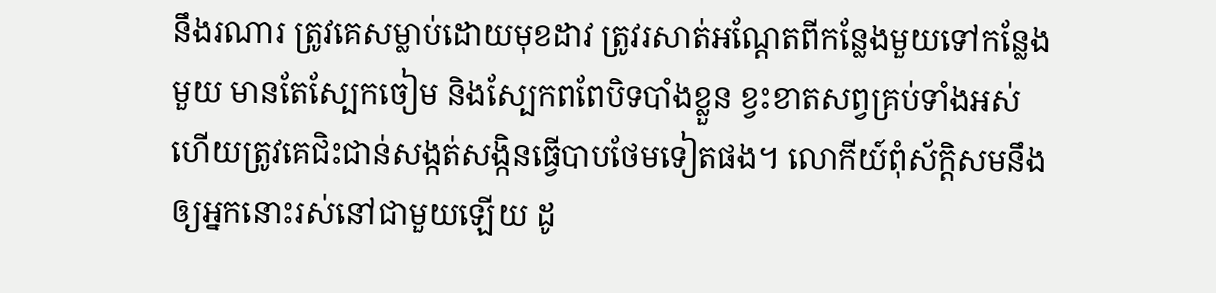នឹងរណារ ត្រូវគេសម្លាប់ដោយមុខដាវ ត្រូវរសាត់អណ្ដែតពីកន្លែងមួយទៅកន្លែងមួយ មានតែស្បែកចៀម និងស្បែកពពែបិទបាំងខ្លួន ខ្វះខាតសព្វគ្រប់ទាំងអស់ ហើយត្រូវគេជិះជាន់សង្កត់សង្កិនធ្វើបាបថែមទៀតផង។ លោកីយ៍ពុំស័ក្ដិសមនឹងឲ្យអ្នកនោះរស់នៅជាមួយឡើយ ដូ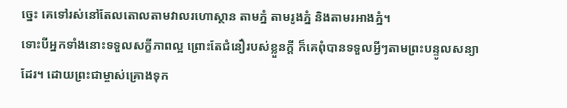ច្នេះ គេទៅរស់នៅតែលតោលតាមវាលរហោស្ថាន តាមភ្នំ តាមរូងភ្នំ និងតាមរអាងភ្នំ។
ទោះបីអ្នកទាំងនោះទទួលសក្ខីភាពល្អ ព្រោះតែជំនឿរបស់ខ្លួនក្ដី ក៏គេពុំបានទទួលអ្វីៗតាមព្រះបន្ទូលសន្យាដែរ។ ដោយព្រះជាម្ចាស់គ្រោងទុក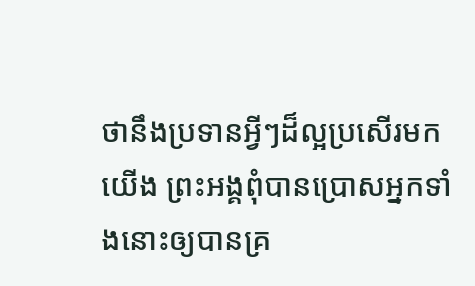ថានឹងប្រទានអ្វីៗដ៏ល្អប្រសើរមកយើង ព្រះអង្គពុំបានប្រោសអ្នកទាំងនោះឲ្យបានគ្រ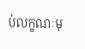ប់លក្ខណៈមុ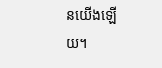នយើងឡើយ។